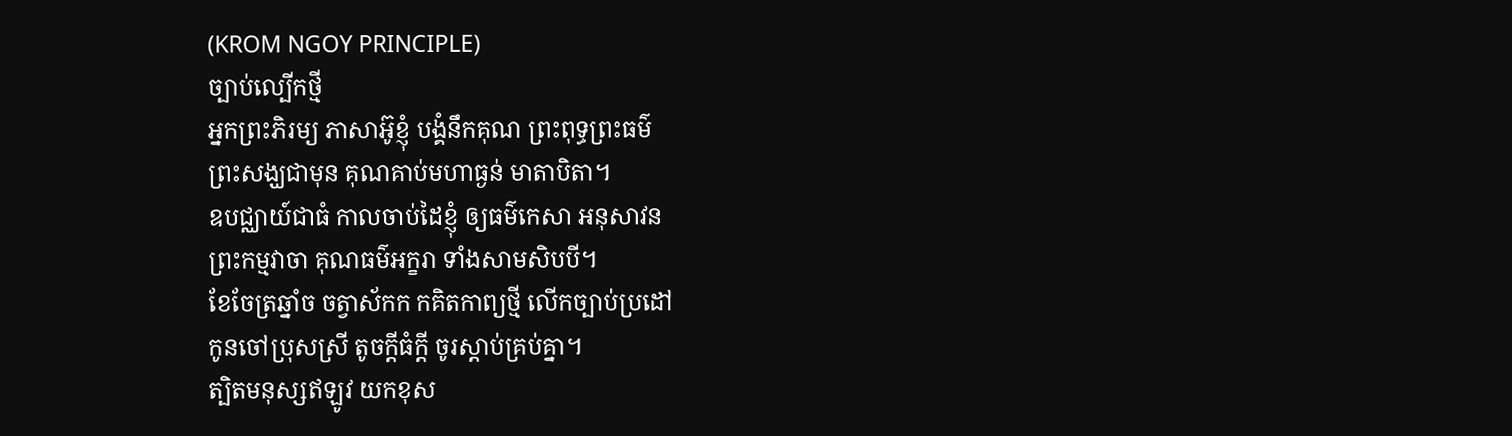(KROM NGOY PRINCIPLE)
ច្បាប់ល្បើកថ្មី
អ្នកព្រះភិរម្យ ភាសាអ៊ូខ្ញុំ បង្គំនឹកគុណ ព្រះពុទ្ធព្រះធម៌
ព្រះសង្ឃជាមុន គុណគាប់មហាធ្ងន់ មាតាបិតា។
ឧបជ្ឈាយ៍ជាធំ កាលចាប់ដៃខ្ញុំ ឲ្យធម៌កេសា អនុសាវន
ព្រះកម្មវាចា គុណធម៌អក្ខរា ទាំងសាមសិបបី។
ខែចែត្រឆ្នាំច ចត្វាស័កក កគិតកាព្យថ្មី លើកច្បាប់ប្រដៅ
កូនចៅប្រុសស្រី តូចក្ដីធំក្ដី ចូរស្ដាប់គ្រប់គ្នា។
ត្បិតមនុស្សឥឡូវ យកខុស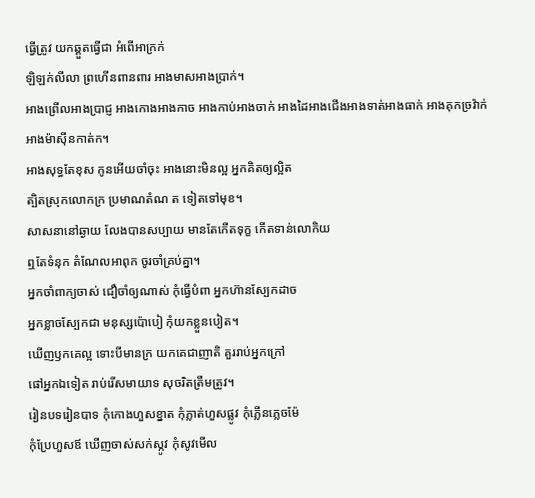ធ្វើត្រូវ យកឆ្គួតធ្វើជា អំពើអាក្រក់
ឡិឡក់លីលា ព្រហើនពានពារ អាងមាសអាងប្រាក់។
អាងព្រើលអាងប្រាជ្ញ អាងកោងអាងកាច អាងកាប់អាងចាក់ អាងដៃអាងជើងអាងទាត់អាងធាក់ អាងគុកច្រវ៉ាក់ អាងម៉ាស៊ីនកាត់ក។
អាងសុទ្ធតែខុស កូនអើយចាំចុះ អាងនោះមិនល្អ អ្នកគិតឲ្យល្អិត
ត្បិតស្រុកលោកក្រ ប្រមាណតំណ ត ទៀតទៅមុខ។
សាសនានៅឆ្ងាយ លែងបានសប្បាយ មានតែកើតទុក្ខ កើតទាន់លោកិយ
ឮតែទំនុក តំណែលអាពុក ចូរចាំគ្រប់គ្នា។
អ្នកចាំពាក្យចាស់ ជឿចាំឲ្យណាស់ កុំធ្វើបំពា អ្នកហ៊ានស្បែកដាច
អ្នកខ្លាចស្បែកជា មនុស្សប៉ោបៀ កុំយកខ្លួនបៀត។
ឃើញឫកគេល្អ ទោះបីមានក្រ យកគេជាញាតិ គួររាប់អ្នកក្រៅ
ផៅអ្នកឯទៀត រាប់រើសមាយាទ សុចរិតត្រឹមត្រូវ។
រៀនបទរៀនបាទ កុំកោងហួសខ្នាត កុំភ្លាត់ហួសផ្លូវ កុំភ្លើនភ្លេចម៉ែ
កុំប្រែហួសឪ ឃើញចាស់សក់ស្កូវ កុំសូវមើល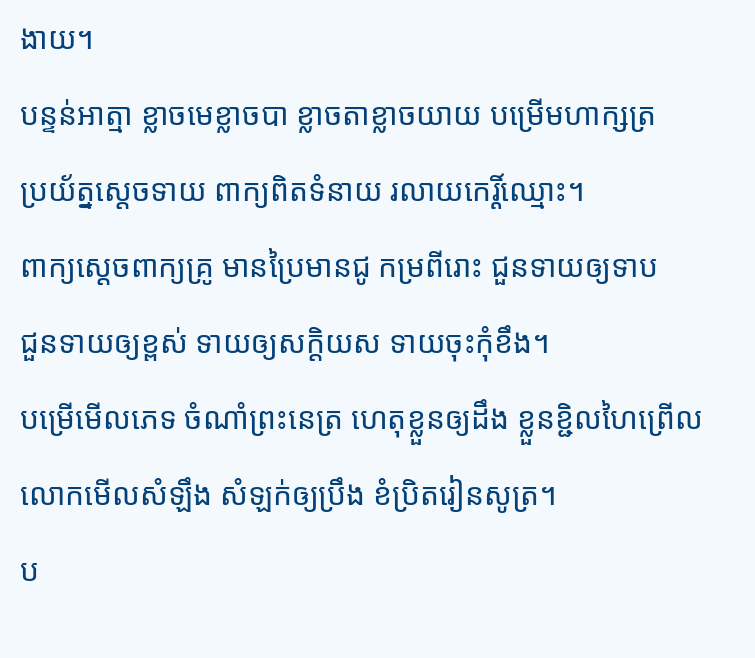ងាយ។
បន្ទន់អាត្មា ខ្លាចមេខ្លាចបា ខ្លាចតាខ្លាចយាយ បម្រើមហាក្សត្រ
ប្រយ័ត្នស្ដេចទាយ ពាក្យពិតទំនាយ រលាយកេរ្តិ៍ឈ្មោះ។
ពាក្យស្ដេចពាក្យគ្រូ មានប្រៃមានជូ កម្រពីរោះ ជួនទាយឲ្យទាប
ជួនទាយឲ្យខ្ពស់ ទាយឲ្យសក្ដិយស ទាយចុះកុំខឹង។
បម្រើមើលភេទ ចំណាំព្រះនេត្រ ហេតុខ្លួនឲ្យដឹង ខ្លួនខ្ជិលហៃព្រើល
លោកមើលសំឡឹង សំឡក់ឲ្យប្រឹង ខំប្រិតរៀនសូត្រ។
ប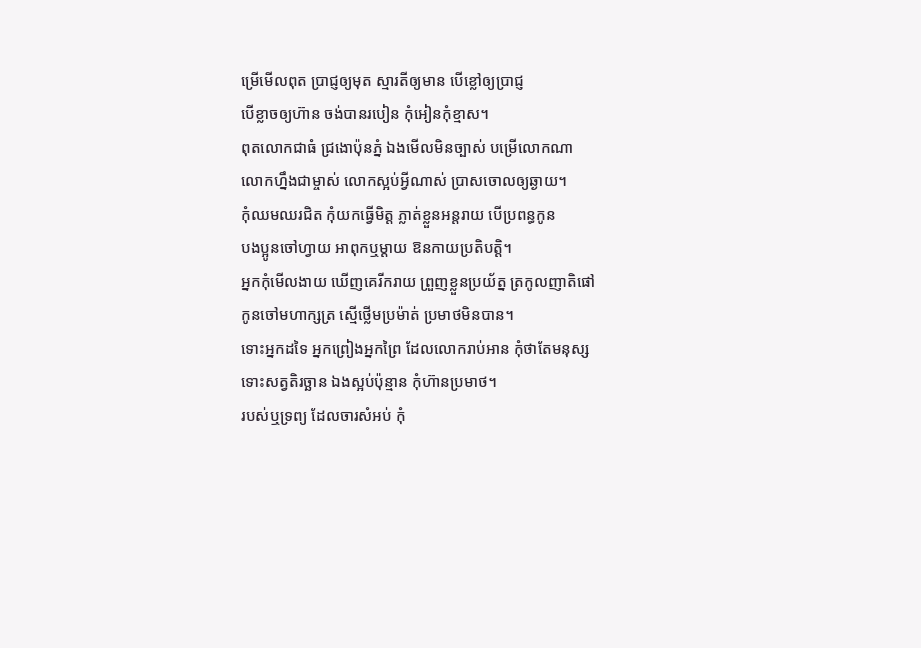ម្រើមើលពុត ប្រាជ្ញឲ្យមុត ស្មារតីឲ្យមាន បើខ្លៅឲ្យប្រាជ្ញ
បើខ្លាចឲ្យហ៊ាន ចង់បានរបៀន កុំអៀនកុំខ្មាស។
ពុតលោកជាធំ ជ្រងោប៉ុនភ្នំ ឯងមើលមិនច្បាស់ បម្រើលោកណា
លោកហ្នឹងជាម្ចាស់ លោកស្អប់អ្វីណាស់ ប្រាសចោលឲ្យឆ្ងាយ។
កុំឈមឈរជិត កុំយកធ្វើមិត្ត ភ្លាត់ខ្លួនអន្តរាយ បើប្រពន្ធកូន
បងប្អូនចៅហ្វាយ អាពុកឬម្ដាយ ឱនកាយប្រតិបត្តិ។
អ្នកកុំមើលងាយ ឃើញគេរីករាយ ព្រួញខ្លួនប្រយ័ត្ន ត្រកូលញាតិផៅ
កូនចៅមហាក្សត្រ ស្មើថ្លើមប្រម៉ាត់ ប្រមាថមិនបាន។
ទោះអ្នកដទៃ អ្នកព្រៀងអ្នកព្រៃ ដែលលោករាប់អាន កុំថាតែមនុស្ស
ទោះសត្វតិរច្ឆាន ឯងស្អប់ប៉ុន្មាន កុំហ៊ានប្រមាថ។
របស់ឬទ្រព្យ ដែលចារសំអប់ កុំ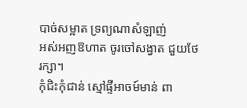បាច់សម្អាត ទ្រព្យណាសំឡាញ់
អស់អញឱហាត ចូរចៅសង្វាត ជួយថែរក្សា។
កុំជិះកុំជាន់ ស្មៅផ្ទីអាចម៍មាន់ ពា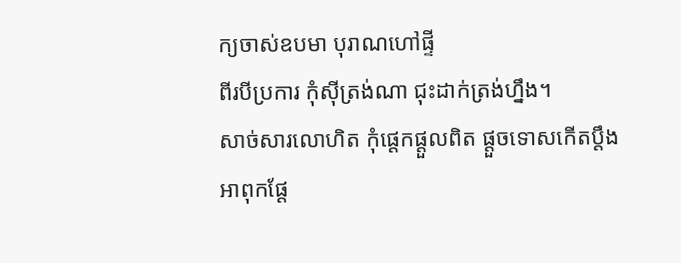ក្យចាស់ឧបមា បុរាណហៅផ្ទី
ពីរបីប្រការ កុំស៊ីត្រង់ណា ជុះដាក់ត្រង់ហ្នឹង។
សាច់សារលោហិត កុំផ្ដេកផ្ដួលពិត ផ្ដួចទោសកើតប្ដឹង អាពុកផ្ដែ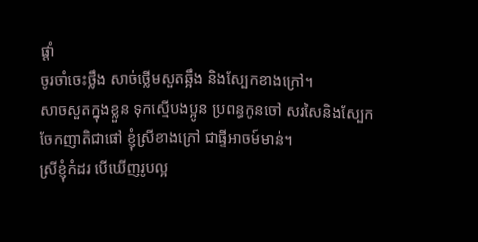ផ្ដាំ
ចូរចាំចេះថ្លឹង សាច់ថ្លើមសួតឆ្អឹង និងស្បែកខាងក្រៅ។
សាចសួតក្នុងខ្លួន ទុកស្មើបងប្អូន ប្រពន្ធកូនចៅ សរសៃនិងស្បែក
ចែកញាតិជាផៅ ខ្ញុំស្រីខាងក្រៅ ជាផ្ទីអាចម៍មាន់។
ស្រីខ្ញុំកំដរ បើឃើញរូបល្អ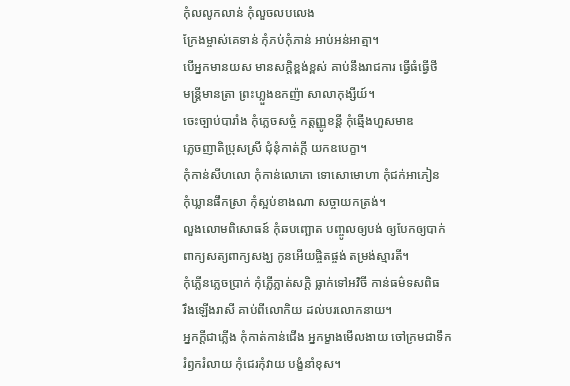កុំលលូកលាន់ កុំលួចលបលេង
ក្រែងម្ចាស់គេទាន់ កុំភប់កុំភាន់ អាប់អន់អាត្មា។
បើអ្នកមានយស មានសក្ដិខ្ពង់ខ្ពស់ គាប់នឹងរាជការ ធ្វើធំធ្វើថី
មន្ត្រីមានត្រា ព្រះហ្លួងឧកញ៉ា សាលាកុង្សីយ៍។
ចេះច្បាប់បារាំង កុំភ្លេចសច្ចំ កត្តញ្ញូខន្ដី កុំឆ្មើងហួសមាឌ
ភ្លេចញាតិប្រុសស្រី ជុំនុំកាត់ក្ដី យកឧបេក្ខា។
កុំកាន់សីហលោ កុំកាន់លោភោ ទោសោមោហា កុំជក់អាភៀន
កុំឃ្លានផឹកស្រា កុំស្អប់ខាងណា សច្ចាយកត្រង់។
លួងលោមពិសោធន៍ កុំឆបញ្ឆោត បញ្ចូលឲ្យបង់ ឲ្យបែកឲ្យបាក់
ពាក្យសត្យពាក្យសង្ឃ កូនអើយផ្ចិតផ្ចង់ តម្រង់ស្មារតី។
កុំភ្លើនភ្លេចប្រាក់ កុំភ្លើភ្លាត់សក្ដិ ធ្លាក់ទៅអវិចី កាន់ធម៌ទសពិធ
រឹងឡើងរាសី គាប់ពីលោកិយ ដល់បរលោកនាយ។
អ្នកក្ដីជាភ្លើង កុំកាត់កាន់ជើង អ្នកម្ខាងមើលងាយ ចៅក្រមជាទឹក
រំឭករំលាយ កុំជេរកុំវាយ បង្ខំនាំខុស។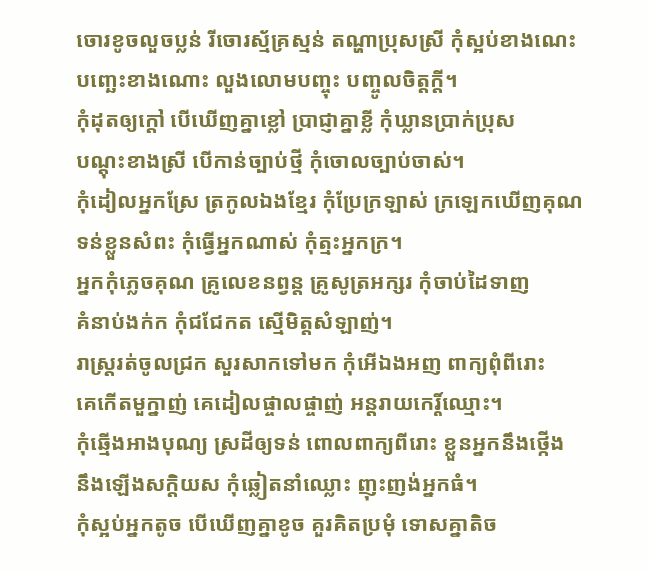ចោរខូចលួចប្លន់ រីចោរស្ម័គ្រស្មន់ តណ្ហាប្រុសស្រី កុំស្អប់ខាងណេះ
បញ្ឆេះខាងណោះ លួងលោមបញ្ចុះ បញ្ចូលចិត្តក្ដី។
កុំដុតឲ្យក្ដៅ បើឃើញគ្នាខ្លៅ ប្រាជ្ញាគ្នាខ្លី កុំឃ្លានប្រាក់ប្រុស
បណ្តុះខាងស្រី បើកាន់ច្បាប់ថ្មី កុំចោលច្បាប់ចាស់។
កុំដៀលអ្នកស្រែ ត្រកូលឯងខ្មែរ កុំប្រែក្រឡាស់ ក្រឡេកឃើញគុណ
ទន់ខ្លួនសំពះ កុំធ្វើអ្នកណាស់ កុំត្មះអ្នកក្រ។
អ្នកកុំភ្លេចគុណ គ្រូលេខនព្វន្ត គ្រូសូត្រអក្សរ កុំចាប់ដៃទាញ
គំនាប់ងក់ក កុំជជែកត ស្មើមិត្តសំឡាញ់។
រាស្ត្ររត់ចូលជ្រក សួរសាកទៅមក កុំអើឯងអញ ពាក្យពុំពីរោះ
គេកើតមួក្នាញ់ គេដៀលផ្ចាលផ្ចាញ់ អន្ដរាយកេរ្ដិ៍ឈ្មោះ។
កុំឆ្មើងអាងបុណ្យ ស្រដីឲ្យទន់ ពោលពាក្យពីរោះ ខ្លួនអ្នកនឹងថ្កើង
នឹងឡើងសក្ដិយស កុំឆ្លៀតនាំឈ្លោះ ញុះញង់អ្នកធំ។
កុំស្អប់អ្នកតូច បើឃើញគ្នាខូច គួរគិតប្រមុំ ទោសគ្នាតិច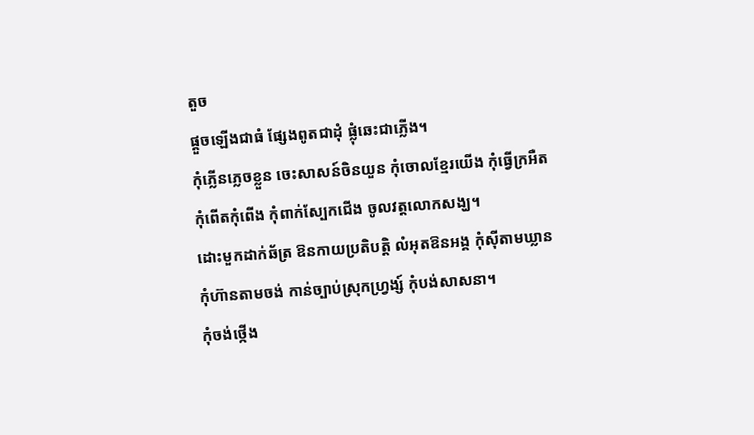តួច
ផ្ដួចឡើងជាធំ ផ្សែងពូតជាដុំ ផ្លុំឆេះជាភ្លើង។
កុំភ្លើនភ្លេចខ្លួន ចេះសាសន៍ចិនយួន កុំចោលខ្មែរយើង កុំធ្វើក្រអឺត
កុំពើតកុំពើង កុំពាក់ស្បែកជើង ចូលវត្តលោកសង្ឃ។
ដោះមួកដាក់ឆ័ត្រ ឱនកាយប្រតិបត្តិ លំអុតឱនអង្គ កុំស៊ីតាមឃ្លាន
កុំហ៊ានតាមចង់ កាន់ច្បាប់ស្រុកហ្វ្រង្ស៍ កុំបង់សាសនា។
កុំចង់ថ្កើង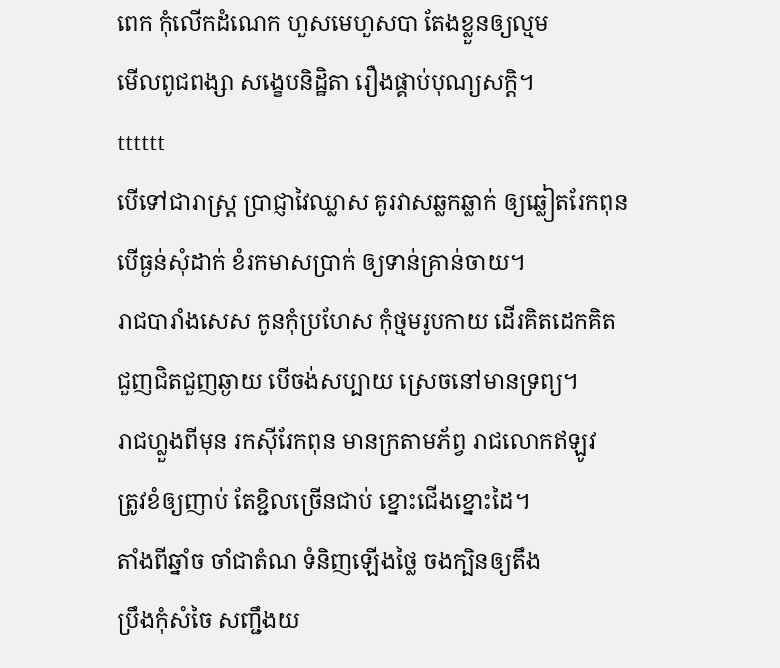ពេក កុំលើកដំណេក ហួសមេហួសបា តែងខ្លួនឲ្យល្មម
មើលពូជពង្សា សង្ខេបនិដ្ឋិតា រឿងផ្គាប់បុណ្យសក្ដិ។
tttttt
បើទៅជារាស្ត្រ ប្រាជ្ញាវៃឈ្លាស គូរវាសឆ្លកឆ្លាក់ ឲ្យឆ្លៀតរែកពុន
បើធ្ងន់សុំដាក់ ខំរកមាសប្រាក់ ឲ្យទាន់គ្រាន់ចាយ។
រាជបារាំងសេស កូនកុំប្រហែស កុំថ្មមរូបកាយ ដើរគិតដេកគិត
ជួញជិតជួញឆ្ងាយ បើចង់សប្បាយ ស្រេចនៅមានទ្រព្យ។
រាជហ្លួងពីមុន រកស៊ីរែកពុន មានក្រតាមភ័ព្វ រាជលោកឥឡូវ
ត្រូវខំឲ្យញាប់ តែខ្ជិលច្រើនជាប់ ខ្នោះជើងខ្នោះដៃ។
តាំងពីឆ្នាំច ចាំជាតំណ ទំនិញឡើងថ្លៃ ចងក្បិនឲ្យតឹង
ប្រឹងកុំសំចៃ សញ្ជឹងយ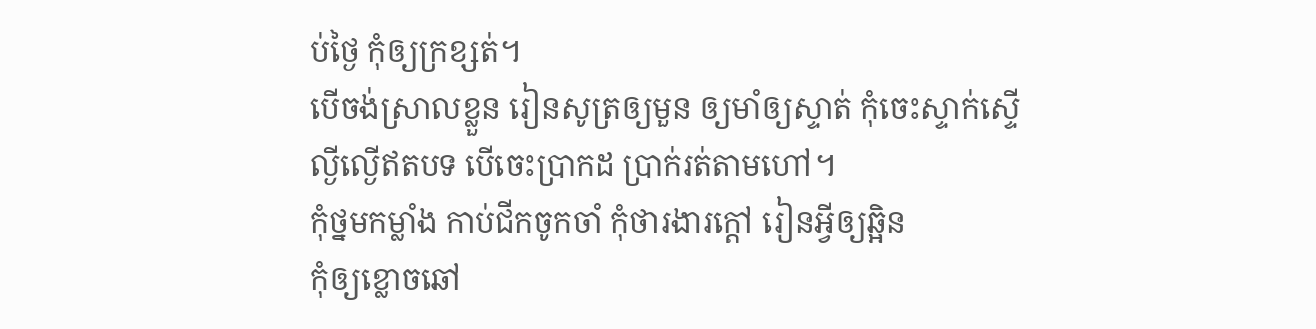ប់ថ្ងៃ កុំឲ្យក្រខ្សត់។
បើចង់ស្រាលខ្លួន រៀនសូត្រឲ្យមួន ឲ្យមាំឲ្យស្ទាត់ កុំចេះស្ទាក់ស្ទើ
ល្ងីល្ងើឥតបទ បើចេះប្រាកដ ប្រាក់រត់តាមហៅ។
កុំថ្នមកម្លាំង កាប់ជីកចូកចាំ កុំថារងារក្ដៅ រៀនអ្វីឲ្យឆ្អិន
កុំឲ្យខ្លោចឆៅ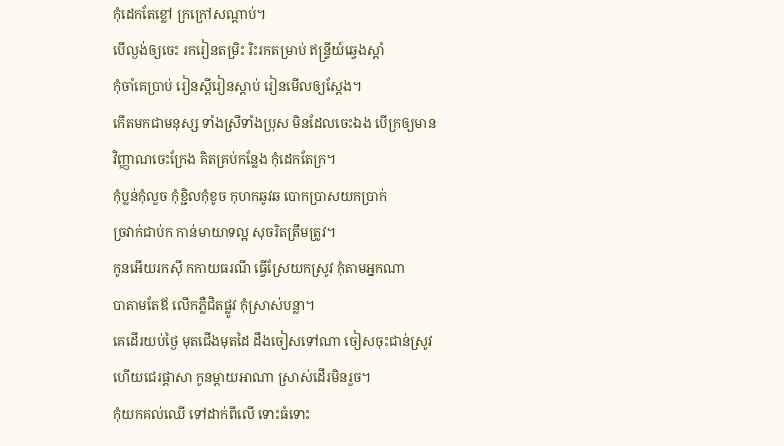កុំដេកតែខ្លៅ ក្រក្រៅសណ្ដាប់។
បើល្ងង់ឲ្យចេះ រករៀនតម្រិះ រិះរកតម្រាប់ ឥន្ទ្រីយ៍ឆ្វេងស្ដាំ
កុំចាំគេប្រាប់ រៀនស្ដីរៀនស្ដាប់ រៀនមើលឲ្យស្ដែង។
កើតមកជាមនុស្ស ទាំងស្រីទាំងប្រុស មិនដែលចេះឯង បើក្រឲ្យមាន
វិញ្ញាណចេះក្រែង គិតគ្រប់កន្លែង កុំដេកតែក្រ។
កុំប្លន់កុំលួច កុំខ្ជិលកុំខូច កុហកឆូវឆ បោកប្រាសយកប្រាក់
ច្រវាក់ជាប់ក កាន់មាយាទល្អ សុចរិតត្រឹមត្រូវ។
កូនអើយរកស៊ី កកាយធរណី ធ្វើស្រែយកស្រូវ កុំតាមអ្នកណា
បាតាមតែឪ លើកភ្លឺជិតផ្លូវ កុំស្រាស់បន្លា។
គេដើរយប់ថ្ងៃ មុតជើងមុតដៃ ដឹងចៀសទៅណា ចៀសចុះជាន់ស្រូវ
ហើយជេរផ្ដាសា កូនម្ដាយអាណា ស្រាស់ដើរមិនរួច។
កុំយកគល់ឈើ ទៅដាក់ពីលើ ទោះធំទោះ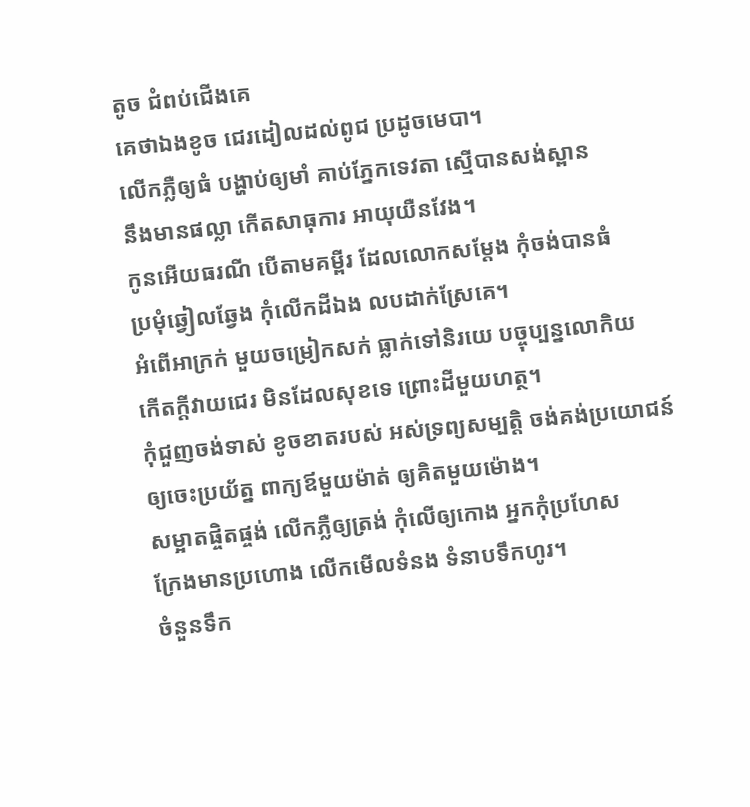តូច ជំពប់ជើងគេ
គេថាឯងខូច ជេរដៀលដល់ពូជ ប្រដូចមេបា។
លើកភ្លឺឲ្យធំ បង្ហាប់ឲ្យមាំ គាប់ភ្នែកទេវតា ស្មើបានសង់ស្ពាន
នឹងមានផល្លា កើតសាធុការ អាយុយឺនវែង។
កូនអើយធរណី បើតាមគម្ពីរ ដែលលោកសម្ដែង កុំចង់បានធំ
ប្រមុំឆ្វៀលឆ្វែង កុំលើកដីឯង លបដាក់ស្រែគេ។
អំពើអាក្រក់ មួយចម្រៀកសក់ ធ្លាក់ទៅនិរយេ បច្ចុប្បន្នលោកិយ
កើតក្ដីវាយជេរ មិនដែលសុខទេ ព្រោះដីមួយហត្ថ។
កុំជួញចង់ទាស់ ខូចខាតរបស់ អស់ទ្រព្យសម្បត្តិ ចង់គង់ប្រយោជន៍
ឲ្យចេះប្រយ័ត្ន ពាក្យឪមួយម៉ាត់ ឲ្យគិតមួយម៉ោង។
សម្អាតផ្ចិតផ្ចង់ លើកភ្លឺឲ្យត្រង់ កុំលើឲ្យកោង អ្នកកុំប្រហែស
ក្រែងមានប្រហោង លើកមើលទំនង ទំនាបទឹកហូរ។
ចំនួនទឹក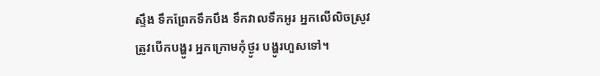ស្ទឹង ទឹកព្រែកទឹកបឹង ទឹកវាលទឹកអូរ អ្នកលើលិចស្រូវ
ត្រូវបើកបង្ហូរ អ្នកក្រោមកុំថ្ងូរ បង្ហូរហួសទៅ។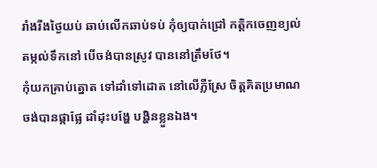រាំងរីងថ្ងៃយប់ ឆាប់លើកឆាប់ទប់ កុំឲ្យបាក់ជ្រៅ កត្ដិកចេញខ្យល់
តម្កល់ទឹកនៅ បើចង់បានស្រូវ បាននៅត្រឹមថែ។
កុំយកគ្រាប់ត្នោត ទៅដាំទៅដោត នៅលើភ្លឺស្រែ ចិត្តគិតប្រមាណ
ចង់បានផ្កាផ្លែ ដាំដុះបង្ហែ បង្ហិនខ្លួនឯង។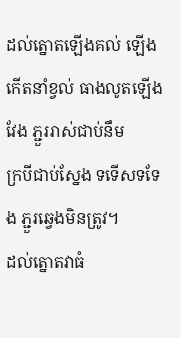ដល់ត្នោតឡើងគល់ ឡើងកើតនាំខ្វល់ ធាងលូតឡើងវែង ភ្ជួររាស់ជាប់នឹម
ក្របីជាប់ស្នែង ទទើសទទែង ភ្ជួរឆ្វេងមិនត្រូវ។
ដល់ត្នោតវាធំ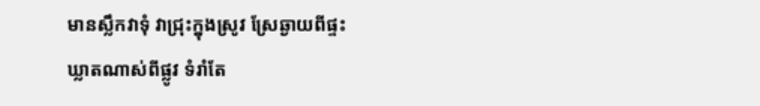មានស្លឹកវាទុំ វាជ្រុះក្នុងស្រូវ ស្រែឆ្ងាយពីផ្ទះ
ឃ្លាតណាស់ពីផ្លូវ ទំរាំតែ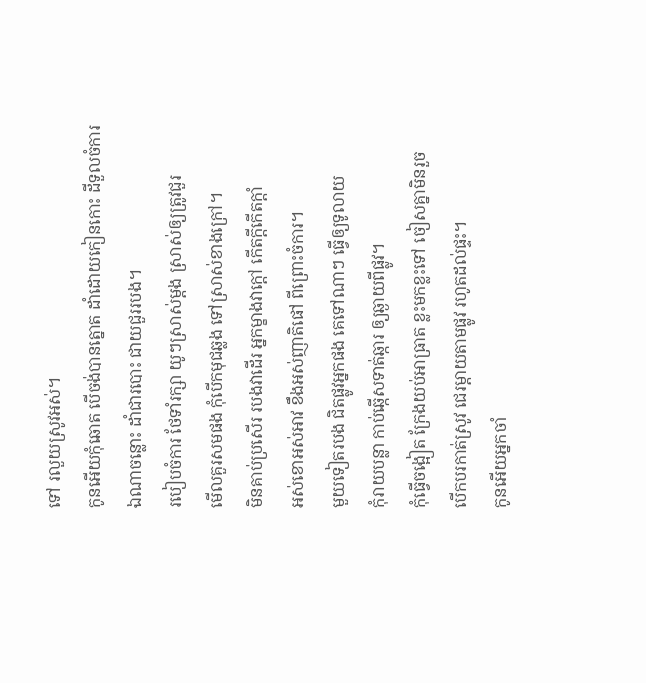ទៅ រលួយស្រូវអស់។
កូនអើយកុំឆោត បើចង់បានត្នោត ដាំដោយកៀនកោះ ដីទួលចំការ
ឯណាចន្លោះ ដាំជារបោះ ជាយជួររបង។
របៀបចំការ ថែទាំរក្សា យូៗស្រាស់ម្ដង ស្រាស់ឲ្យត្រូវជួរ
មើលគួរសមផង កុំបើកមុជឆ្លង ទៅស្រាស់ខាងក្រៅ។
មិនគាប់ប្រសើរ របងវាដើរ អ្នកម្ខាងវាក្ដៅ កើតក្ដីកើតក្ដាំ
អស់ខោអស់អាវ ខឹងអស់ញាតិផៅ ពីព្រោះចំការ។
មួយទៀតរបង ជិតផ្លូវអ្នកផង គេទៅណាៗ ធ្វើឲ្យទូលាយ
កុំរាយបន្លា កាប់ឆ្កើសទាត់ឆ្ការ ឲ្យឆ្ងាយពីផ្លូវ។
កុំធ្វើចង្អៀត ក្រែងយប់អាធ្រាត ខ្លះមកខ្លះទៅ ចៀសគ្នាមិនរួច
បើកបរកាត់ស្រូវ ជេរម្ដាយតាមផ្លូវ រហូតដល់ផ្ទះ។
កូនអើយអ្នកចាំ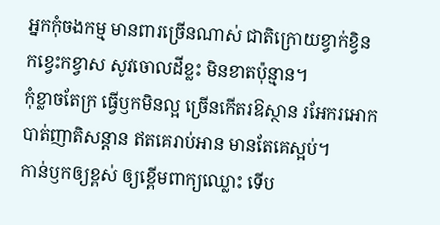អ្នកកុំចងកម្ម មានពារច្រើនណាស់ ជាតិក្រោយខ្វាក់ខ្វិន
កខ្វេះកខ្វាស សូវចោលដីខ្លះ មិនខាតប៉ុន្មាន។
កុំខ្លាចតែក្រ ធ្វើឫកមិនល្អ ច្រើនកើតរឱស្ថាន រអែករអោក
បាត់ញាតិសន្ដាន ឥតគេរាប់អាន មានតែគេស្អប់។
កាន់ឫកឲ្យខ្ពស់ ឲ្យខ្ពើមពាក្យឈ្លោះ ទើប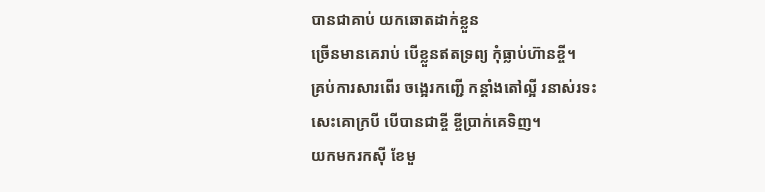បានជាគាប់ យកឆោតដាក់ខ្លួន
ច្រើនមានគេរាប់ បើខ្លួនឥតទ្រព្យ កុំធ្លាប់ហ៊ានខ្ចី។
គ្រប់ការសារពើរ ចង្អេរកញ្ជើ កន្តាំងតៅល្អី រនាស់រទះ
សេះគោក្របី បើបានជាខ្ចី ខ្ចីបា្រក់គេទិញ។
យកមករកស៊ី ខែមួ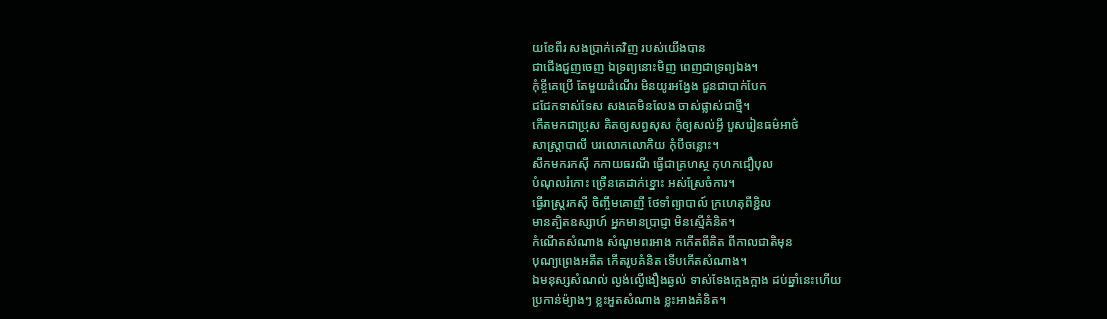យខែពីរ សងប្រាក់គេវិញ របស់យើងបាន
ជាជើងជួញចេញ ឯទ្រព្យនោះមិញ ពេញជាទ្រព្យឯង។
កុំខ្ចីគេប្រើ តែមួយដំណើរ មិនយូរអង្វែង ជួនជាបាក់បែក
ជជែកទាស់ទែស សងគេមិនលែង ចាស់ផ្លាស់ជាថ្មី។
កើតមកជាប្រុស គិតឲ្យសព្វសុស កុំឲ្យសល់អ្វី បួសរៀនធម៌អាថ៌
សាស្ត្រាបាលី បរលោកលោកិយ កុំបីចន្លោះ។
សឹកមករកស៊ី កកាយធរណី ធ្វើជាគ្រហស្ថ កុហកជឿបុល
បំណុលរំកោះ ច្រើនគេដាក់ខ្នោះ អស់ស្រែចំការ។
ធ្វើរាស្ត្ររកស៊ី ចិញ្ចឹមគោញី ថែទាំព្យាបាល៍ ក្រហេតុពីខ្ជិល
មានត្បិតឧស្សាហ៍ អ្នកមានប្រាជ្ញា មិនស្មើគំនិត។
កំណើតសំណាង សំណូមពរអាង កកើតពីគិត ពីកាលជាតិមុន
បុណ្យព្រេងអតីត កើតរូបគំនិត ទើបកើតសំណាង។
ឯមនុស្សសំណល់ ល្ងង់ល្ងើងឿងឆ្ងល់ ទាស់ទែងក្អេងក្អាង ដប់ឆ្នាំនេះហើយ
ប្រកាន់ម៉្យាងៗ ខ្លះអួតសំណាង ខ្លះអាងគំនិត។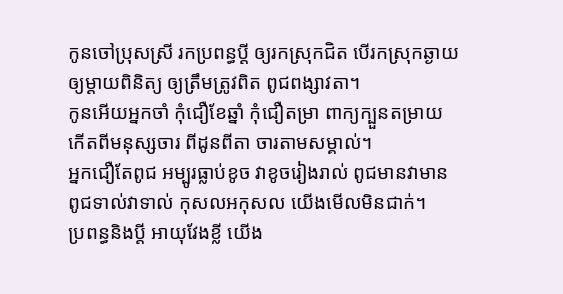កូនចៅប្រុសស្រី រកប្រពន្ធប្ដី ឲ្យរកស្រុកជិត បើរកស្រុកឆ្ងាយ
ឲ្យម្ដាយពិនិត្យ ឲ្យត្រឹមត្រូវពិត ពូជពង្សាវតា។
កូនអើយអ្នកចាំ កុំជឿខែឆ្នាំ កុំជឿតម្រា ពាក្យក្បួនតម្រាយ
កើតពីមនុស្សចារ ពីដូនពីតា ចារតាមសម្គាល់។
អ្នកជឿតែពូជ អម្បូរធ្លាប់ខូច វាខូចរៀងរាល់ ពូជមានវាមាន
ពូជទាល់វាទាល់ កុសលអកុសល យើងមើលមិនជាក់។
ប្រពន្ធនិងប្ដី អាយុវែងខ្លី យើង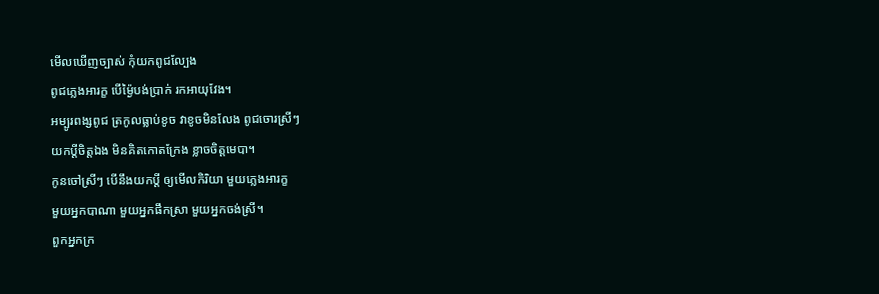មើលឃើញច្បាស់ កុំយកពូជល្បែង
ពូជភ្លេងអារក្ខ បើម៉្ងៃបង់ប្រាក់ រកអាយុវែង។
អម្បូរពង្សពូជ ត្រកូលធ្លាប់ខូច វាខូចមិនលែង ពូជចោរស្រីៗ
យកប្ដីចិត្តឯង មិនគិតកោតក្រែង ខ្លាចចិត្តមេបា។
កូនចៅស្រីៗ បើនឹងយកប្ដី ឲ្យមើលកិរិយា មួយភ្លេងអារក្ខ
មួយអ្នកបាណា មួយអ្នកផឹកស្រា មួយអ្នកចង់ស្រី។
ពួកអ្នកក្រ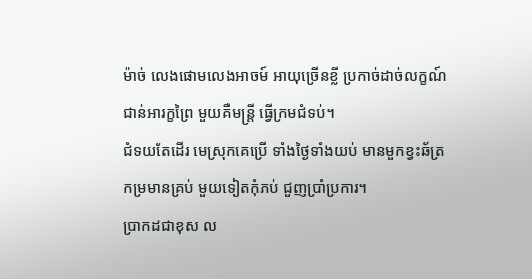ម៉ាច់ លេងផោមលេងអាចម៍ អាយុច្រើនខ្លី ប្រកាច់ដាច់លក្ខណ៍
ជាន់អារក្ខព្រៃ មួយគឺមន្ត្រី ធ្វើក្រមជំទប់។
ជំទយតែដើរ មេស្រុកគេប្រើ ទាំងថ្ងៃទាំងយប់ មានមួកខ្វះឆ័ត្រ
កម្រមានគ្រប់ មួយទៀតកុំភប់ ជួញប្រាំប្រការ។
ប្រាកដជាខុស ល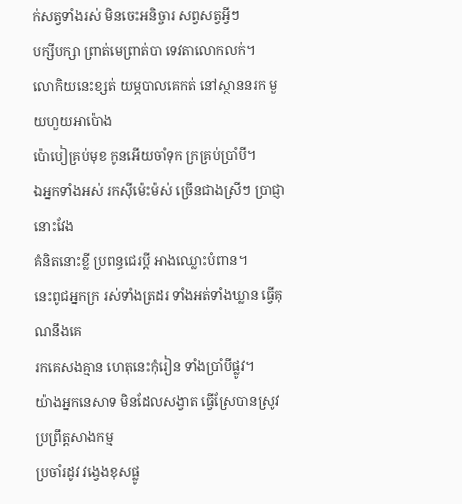ក់សត្វទាំងរស់ មិនចេះអនិច្ចារ សព្វសត្វអ្វីៗ
បក្សីបក្សា ព្រាត់មេព្រាត់បា ទេវតាលោកលក់។
លោកិយនេះខ្សត់ យម្ភបាលគេកត់ នៅស្ថាននរក មួយហួយអាប៉ោង
ប៉ោបៀគ្រប់មុខ កូនអើយចាំទុក ក្រគ្រប់ប្រាំបី។
ឯអ្នកទាំងអស់ រកស៊ីម៉េះម៉ស់ ច្រើនជាងស្រីៗ ប្រាជ្ញានោះវែង
គំនិតនោះខ្លី ប្រពន្ធជេរប្ដី អាងឈ្លោះបំពាន។
នេះពូជអ្នកក្រ រស់ទាំងត្រដរ ទាំងអត់ទាំងឃ្លាន ធ្វើគុណនឹងគេ
រកគេសងគ្មាន ហេតុនេះកុំរៀន ទាំងប្រាំបីផ្លូវ។
យ៉ាងអ្នកនេសាទ មិនដែលសង្វាត ធ្វើស្រែបានស្រូវ ប្រព្រឹត្តសាងកម្ម
ប្រចាំរដូវ វង្វេងខុសផ្លូ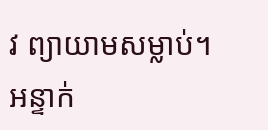វ ព្យាយាមសម្លាប់។
អន្ទាក់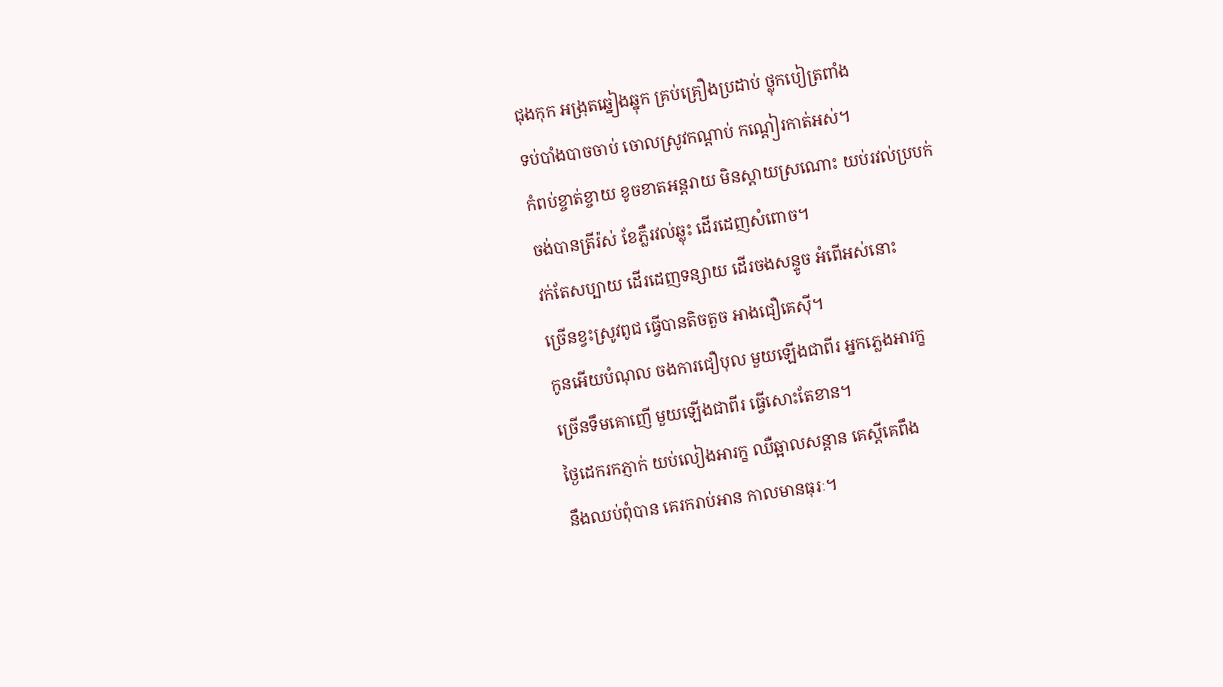ជុងកុក អង្រុតឆ្នៀងឆ្នុក គ្រប់គ្រឿងប្រដាប់ ថ្លុកបៀត្រពាំង
ទប់បាំងបាចចាប់ ចោលស្រូវកណ្ដាប់ កណ្ដៀរកាត់អស់។
កំពប់ខ្ចាត់ខ្ចាយ ខូចខាតអន្ដរាយ មិនស្ដាយស្រណោះ យប់រវល់ប្របក់
ចង់បានត្រីរ៉ស់ ខែភ្លឺរវល់ឆ្លុះ ដើរដេញសំពោច។
វក់តែសប្បាយ ដើរដេញទន្សាយ ដើរចងសន្ទូច អំពើអស់នោះ
ច្រើនខ្វះស្រូវពូជ ធ្វើបានតិចតួច អាងជឿគេស៊ី។
កូនអើយបំណុល ចងការជឿបុល មួយឡើងជាពីរ អ្នកភ្លេងអារក្ខ
ច្រើនទឹមគោញើ មួយឡើងជាពីរ ធ្វើសោះតែខាន។
ថ្ងៃដេករកភ្ញាក់ យប់លៀងអារក្ខ ឈឺឆ្អាលសន្ដាន គេស្ដីគេពឹង
នឹងឈប់ពុំបាន គេរករាប់អាន កាលមានធុរៈ។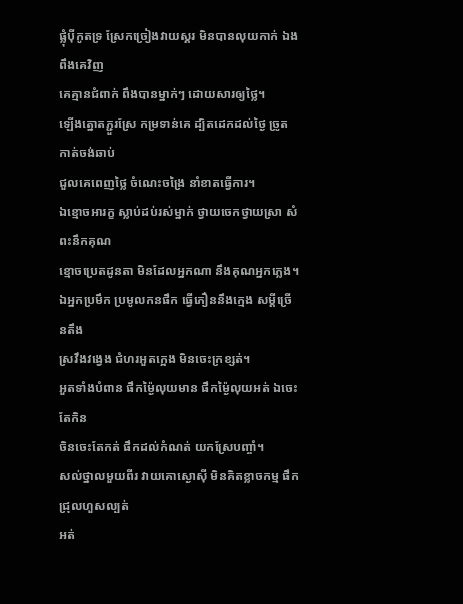ផ្លុំប៉ីកូតទ្រ ស្រែកច្រៀងវាយស្គរ មិនបានលុយកាក់ ឯងពឹងគេវិញ
គេគ្មានជំពាក់ ពឹងបានម្នាក់ៗ ដោយសារឲ្យថ្លៃ។
ឡើងត្នោតភ្ជួរស្រែ កម្រទាន់គេ ដ្បិតដេកដល់ថ្ងៃ ច្រូតកាត់ចង់ឆាប់
ជួលគេពេញថ្លៃ ចំណេះចង្រៃ នាំខាតធ្វើការ។
ឯខ្មោចអារក្ខ ស្លាប់ដប់រស់ម្នាក់ ថ្វាយចេកថ្វាយស្រា សំពះនឹកគុណ
ខ្មោចប្រេតដូនតា មិនដែលអ្នកណា នឹងគុណអ្នកភ្លេង។
ឯអ្នកប្រមឹក ប្រមូលកនផឹក ធ្វើភឿននឹងក្មេង សម្ដីច្រើនតឹង
ស្រវឹងវង្វេង ជំហរអួតក្អេង មិនចេះក្រខ្សត់។
អួតទាំងបំពាន ផឹកម៉្ងៃលុយមាន ផឹកម៉្ងៃលុយអត់ ឯចេះតែកិន
ចិនចេះតែកត់ ផឹកដល់កំណត់ យកស្រែបញ្ចាំ។
សល់ថ្នាលមួយពីរ វាយគោស្ងោស៊ី មិនគិតខ្លាចកម្ម ផឹកជ្រុលហួសល្បត់
អត់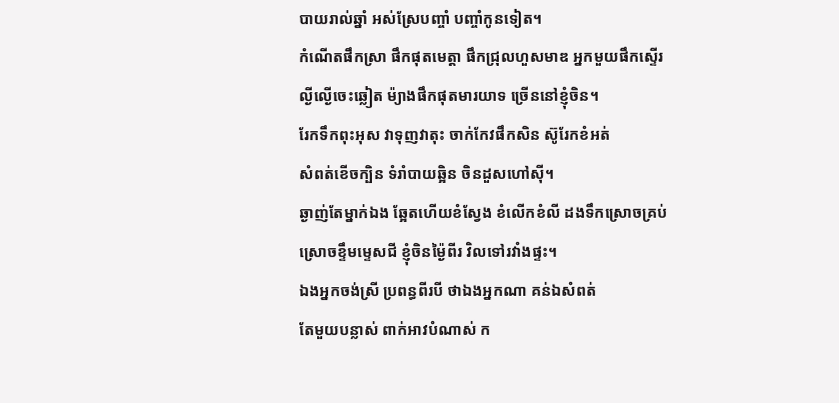បាយរាល់ឆ្នាំ អស់ស្រែបញ្ចាំ បញ្ចាំកូនទៀត។
កំណើតផឹកស្រា ផឹកផុតមេត្តា ផឹកជ្រុលហួសមាឌ អ្នកមួយផឹកស្ទើរ
ល្ងីល្ងើចេះឆ្លៀត ម៉្យាងផឹកផុតមារយាទ ច្រើននៅខ្ញុំចិន។
រែកទឹកពុះអុស វាទុញវាតុះ ចាក់កែវផឹកសិន ស៊ូរែកខំអត់
សំពត់ខើចក្បិន ទំរាំបាយឆ្អិន ចិនដួសហៅស៊ី។
ឆ្ងាញ់តែម្នាក់ឯង ឆ្អែតហើយខំស្វែង ខំលើកខំលី ដងទឹកស្រោចគ្រប់
ស្រោចខ្ទឹមម្ទេសជី ខ្ញុំចិនម៉្ងៃពីរ វិលទៅរវាំងផ្ទះ។
ឯងអ្នកចង់ស្រី ប្រពន្ធពីរបី ថាឯងអ្នកណា គន់ឯសំពត់
តែមួយបន្លាស់ ពាក់អាវបំណាស់ ក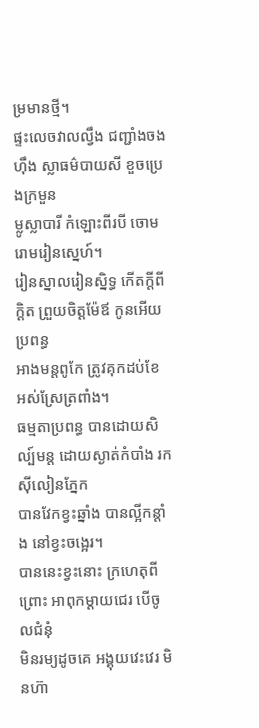ម្រមានថ្មី។
ផ្ទះលេចវាលល្វឹង ជញ្ជាំងចងហ៊ឹង ស្លាធម៌បាយសី ខួចប្រេងក្រមួន
ម្លូស្លាបារី កំឡោះពីរបី ចោមរោមរៀនស្នេហ៍។
រៀនស្នាលរៀនស្និទ្ធ កើតក្ដីពីក្ដិត ព្រួយចិត្តម៉ែឪ កូនអើយប្រពន្ធ
អាងមន្ដពូកែ ត្រូវគុកដប់ខែ អស់ស្រែត្រពាំង។
ធម្មតាប្រពន្ធ បានដោយសិល្ប៍មន្ដ ដោយស្ងាត់កំបាំង រកស៊ីលៀនភ្នែក
បានវែកខ្វះឆ្នាំង បានល្អីកន្ដាំង នៅខ្វះចង្អេរ។
បាននេះខ្វះនោះ ក្រហេតុពីព្រោះ អាពុកម្ដាយជេរ បើចូលជំនុំ
មិនរម្យដូចគេ អង្គុយវេះវេរ មិនហ៊ា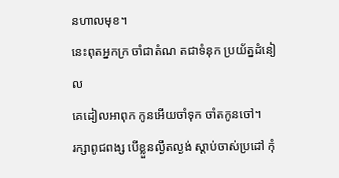នហាលមុខ។
នេះពុតអ្នកក្រ ចាំជាតំណ តជាទំនុក ប្រយ័ត្នដំនៀល
គេដៀលអាពុក កូនអើយចាំទុក ចាំតកូនចៅ។
រក្សាពូជពង្ស បើខ្លួនល្ងឹតល្ងង់ ស្ដាប់ចាស់ប្រដៅ កុំ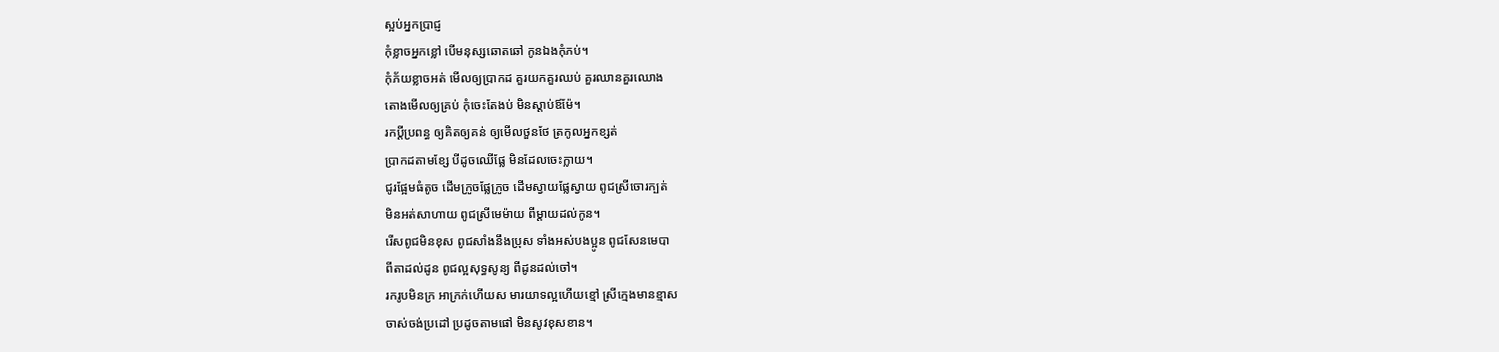ស្អប់អ្នកប្រាជ្ញ
កុំខ្លាចអ្នកខ្លៅ បើមនុស្សឆោតឆៅ កូនឯងកុំភប់។
កុំភ័យខ្លាចអត់ មើលឲ្យប្រាកដ គួរយកគួរឈប់ គួរឈានគួរឈោង
តោងមើលឲ្យគ្រប់ កុំចេះតែងប់ មិនស្ដាប់ឪម៉ែ។
រកប្ដីប្រពន្ធ ឲ្យគិតឲ្យគន់ ឲ្យមើលថួនថែ ត្រកូលអ្នកខ្សត់
ប្រាកដតាមខ្សែ បីដូចឈើផ្លែ មិនដែលចេះក្លាយ។
ជូរផ្អែមធំតូច ដើមក្រូចផ្លែក្រូច ដើមស្វាយផ្លែស្វាយ ពូជស្រីចោរក្បត់
មិនអត់សាហាយ ពូជស្រីមេម៉ាយ ពីម្ដាយដល់កូន។
រើសពូជមិនខុស ពូជសាំងនឹងប្រុស ទាំងអស់បងប្អូន ពូជសែនមេបា
ពីតាដល់ដូន ពូជល្អសុទ្ធសូន្យ ពីដូនដល់ចៅ។
រករូបមិនក្រ អាក្រក់ហើយស មារយាទល្អហើយខ្មៅ ស្រីក្មេងមានខ្មាស
ចាស់ចង់ប្រដៅ ប្រដូចតាមផៅ មិនសូវខុសខាន។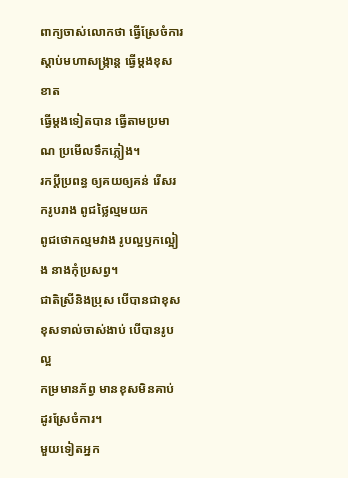ពាក្យចាស់លោកថា ធ្វើស្រែចំការ ស្ដាប់មហាសង្ក្រាន្ត ធ្វើម្ដងខុសខាត
ធ្វើម្ដងទៀតបាន ធ្វើតាមប្រមាណ ប្រមើលទឹកភ្លៀង។
រកប្ដីប្រពន្ធ ឲ្យគយឲ្យគន់ រើសរករូបរាង ពូជថ្លៃល្មមយក
ពូជថោកល្មមវាង រូបល្អឫកល្អៀង នាងកុំប្រសព្វ។
ជាតិស្រីនិងប្រុស បើបានជាខុស ខុសទាល់ចាស់ងាប់ បើបានរូបល្អ
កម្រមានភ័ព្វ មានខុសមិនគាប់ ដូរស្រែចំការ។
មួយទៀតអ្នក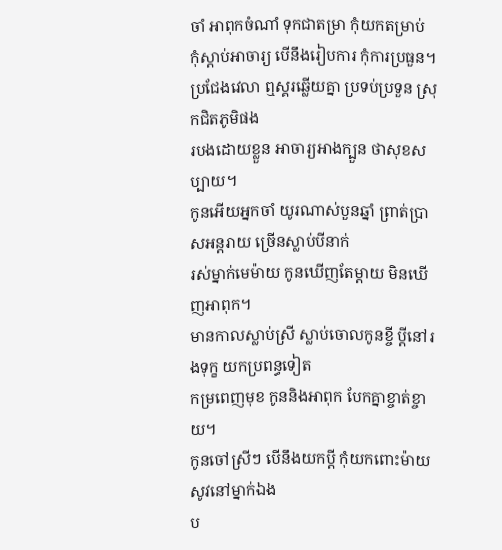ចាំ អាពុកចំណាំ ទុកជាតម្រា កុំយកតម្រាប់
កុំស្ដាប់អាចារ្យ បើនឹងរៀបការ កុំការប្រធួន។
ប្រជែងវេលា ឮស្គរឆ្លើយគ្នា ប្រទប់ប្រទួន ស្រុកជិតភូមិផង
របងដោយខ្លួន អាចារ្យអាងក្បួន ថាសុខសប្បាយ។
កូនអើយអ្នកចាំ យូរណាស់បួនឆ្នាំ ព្រាត់ប្រាសអន្តរាយ ច្រើនស្លាប់បីនាក់
រស់ម្នាក់មេម៉ាយ កូនឃើញតែម្ដាយ មិនឃើញអាពុក។
មានកាលស្លាប់ស្រី ស្លាប់ចោលកូនខ្ចី ប្ដីនៅរងទុក្ខ យកប្រពន្ធទៀត
កម្រពេញមុខ កូននិងអាពុក បែកគ្នាខ្ចាត់ខ្ចាយ។
កូនចៅស្រីៗ បើនឹងយកប្ដី កុំយកពោះម៉ាយ សូវនៅម្នាក់ឯង
ប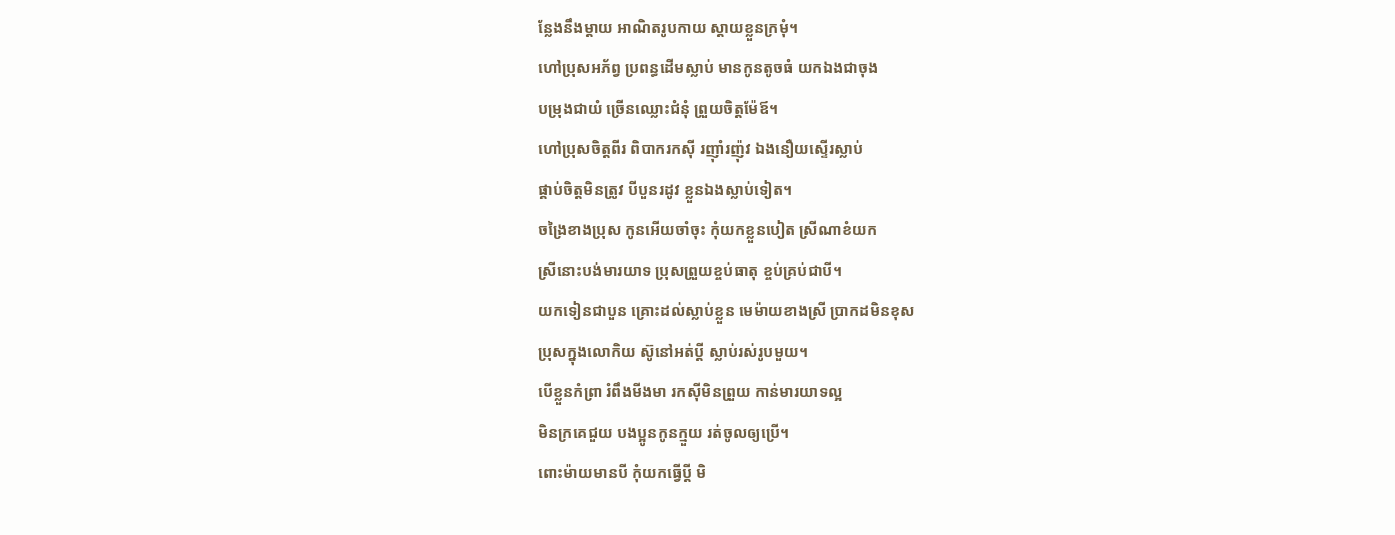ន្លែងនឹងម្ដាយ អាណិតរូបកាយ ស្ដាយខ្លួនក្រមុំ។
ហៅប្រុសអភ័ព្វ ប្រពន្ធដើមស្លាប់ មានកូនតូចធំ យកឯងជាចុង
បម្រុងជាយំ ច្រើនឈ្លោះជំនុំ ព្រួយចិត្តម៉ែឪ។
ហៅប្រុសចិត្តពីរ ពិបាករកស៊ី រញ៉ាំរញ៉ុវ ឯងនឿយស្ទើរស្លាប់
ផ្គាប់ចិត្តមិនត្រូវ បីបួនរដូវ ខ្លួនឯងស្លាប់ទៀត។
ចង្រៃខាងប្រុស កូនអើយចាំចុះ កុំយកខ្លួនបៀត ស្រីណាខំយក
ស្រីនោះបង់មារយាទ ប្រុសព្រួយខ្ចប់ធាតុ ខ្ចប់គ្រប់ជាបី។
យកទៀនជាបួន គ្រោះដល់ស្លាប់ខ្លួន មេម៉ាយខាងស្រី ប្រាកដមិនខុស
ប្រុសក្នុងលោកិយ ស៊ូនៅអត់ប្ដី ស្លាប់រស់រូបមួយ។
បើខ្លួនកំព្រា រំពឹងមីងមា រកស៊ីមិនព្រួយ កាន់មារយាទល្អ
មិនក្រគេជួយ បងប្អូនកូនក្មួយ រត់ចូលឲ្យប្រើ។
ពោះម៉ាយមានបី កុំយកធ្វើប្ដី មិ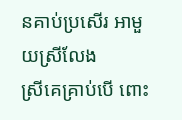នគាប់ប្រសើរ អាមួយស្រីលែង
ស្រីគេគ្រាប់បើ ពោះ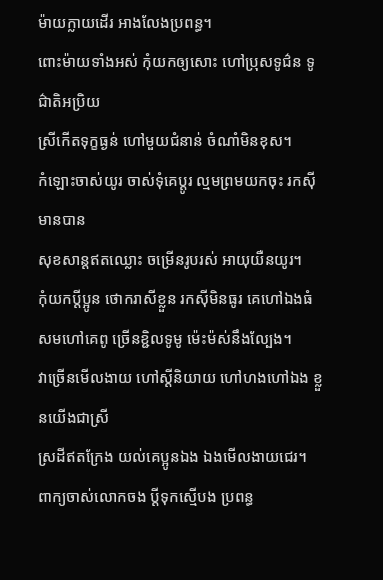ម៉ាយក្លាយដើរ អាងលែងប្រពន្ធ។
ពោះម៉ាយទាំងអស់ កុំយកឲ្យសោះ ហៅប្រុសទូជ៌ន ទូជ៌ាតិអប្រិយ
ស្រីកើតទុក្ខធ្ងន់ ហៅមួយជំនាន់ ចំណាំមិនខុស។
កំឡោះចាស់យូរ ចាស់ទុំគេប្ដូរ ល្មមព្រមយកចុះ រកស៊ីមានបាន
សុខសាន្ដឥតឈ្លោះ ចម្រើនរូបរស់ អាយុយឺនយូរ។
កុំយកប្ដីប្អូន ថោករាសីខ្លួន រកស៊ីមិនធូរ គេហៅឯងធំ
សមហៅគេពូ ច្រើនខ្ជិលទូមូ ម៉េះម៉ស់នឹងល្បែង។
វាច្រើនមើលងាយ ហៅស្ដីនិយាយ ហៅហងហៅឯង ខ្លួនយើងជាស្រី
ស្រដីឥតក្រែង យល់គេប្អូនឯង ឯងមើលងាយជេរ។
ពាក្យចាស់លោកចង ប្ដីទុកស្មើបង ប្រពន្ធ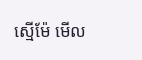ស្មើម៉ែ មើល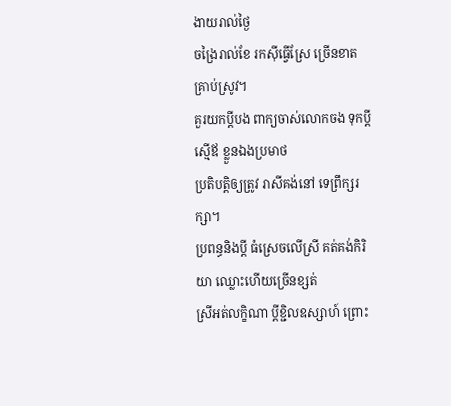ងាយរាល់ថ្ងៃ
ចង្រៃរាល់ខែ រកស៊ីធ្វើស្រែ ច្រើនខាតគ្រាប់ស្រូវ។
គួរយកប្ដីបង ពាក្យចាស់លោកចង ទុកប្ដីស្មើឪ ខ្លួនឯងប្រមាថ
ប្រតិបត្តិឲ្យត្រូវ រាសីគង់នៅ ទេព្រឹក្សរក្សា។
ប្រពន្ធនិងប្ដី ធំស្រេចលើស្រី គត់គង់កិរិយា ឈ្លោះហើយច្រើនខ្សត់
ស្រីអត់លក្ខិណា ប្ដីខ្ជិលឧស្សាហ៍ ព្រោះ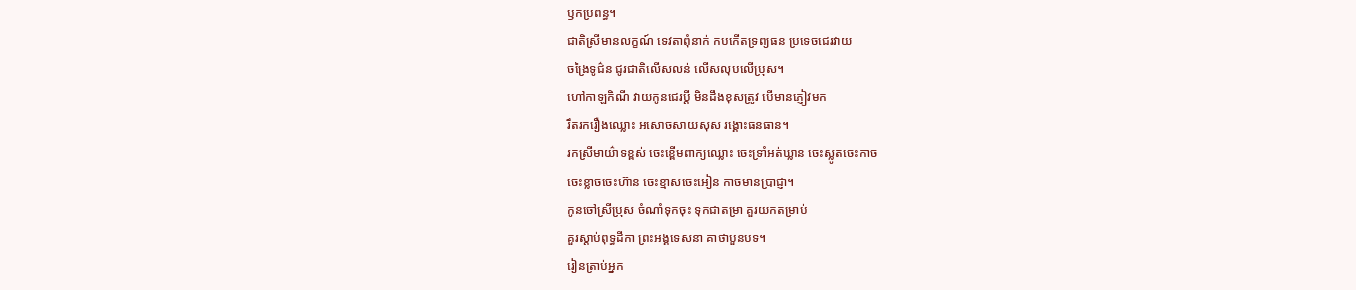ឫកប្រពន្ធ។
ជាតិស្រីមានលក្ខណ៍ ទេវតាពុំនាក់ កបកើតទ្រព្យធន ប្រទេចជេរវាយ
ចង្រៃទូជ៌ន ជូរជាតិលើសលន់ លើសលុបលើប្រុស។
ហៅកាឡកិណី វាយកូនជេរប្ដី មិនដឹងខុសត្រូវ បើមានភ្ញៀវមក
រឹតរករឿងឈ្លោះ អសោចសាយសុស រង្គោះធនធាន។
រកស្រីមាយ៌ាទខ្ពស់ ចេះខ្ពើមពាក្យឈ្លោះ ចេះទ្រាំអត់ឃ្លាន ចេះស្លូតចេះកាច
ចេះខ្លាចចេះហ៊ាន ចេះខ្មាសចេះអៀន កាចមានប្រាជ្ញា។
កូនចៅស្រីប្រុស ចំណាំទុកចុះ ទុកជាតម្រា គួរយកតម្រាប់
គួរស្ដាប់ពុទ្ធដីកា ព្រះអង្គទេសនា គាថាបួនបទ។
រៀនត្រាប់អ្នក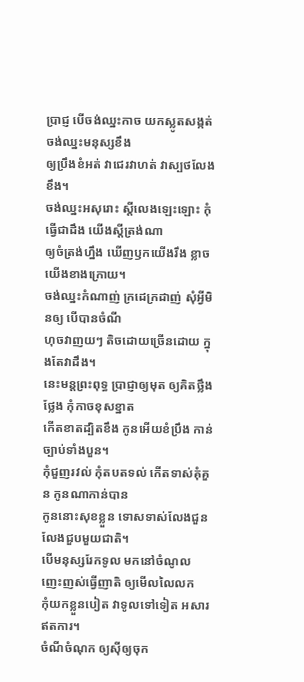ប្រាជ្ញ បើចង់ឈ្នះកាច យកស្លូតសង្កត់ ចង់ឈ្នះមនុស្សខឹង
ឲ្យប្រឹងខំអត់ វាជេរវាហត់ វាស្បថលែងខឹង។
ចង់ឈ្នះអសុរោះ ស្ដីលេងឡេះឡោះ កុំធ្វើជាដឹង យើងស្ដីត្រង់ណា
ឲ្យចំត្រង់ហ្នឹង ឃើញឫកយើងរឹង ខ្លាចយើងខាងក្រោយ។
ចង់ឈ្នះកំណាញ់ ក្រដេក្រដាញ់ សុំអ្វីមិនឲ្យ បើបានចំណី
ហុចវាញយៗ តិចដោយច្រើនដោយ ក្នុងតែវាដឹង។
នេះមន្ដព្រះពុទ្ធ ប្រាជ្ញាឲ្យមុត ឲ្យគិតថ្លឹងថ្លែង កុំកាចខុសខ្នាត
កើតខាតដ្បិតខឹង កូនអើយខំប្រឹង កាន់ច្បាប់ទាំងបួន។
កុំជួញរវល់ កុំតបតទល់ កើតទាស់គុំគួន កូនណាកាន់បាន
កូននោះសុខខ្លួន ទោសទាស់លែងជួន លែងជួបមួយជាតិ។
បើមនុស្សរែកទូល មកនៅចំណូល ញេះញស់ធ្វើញាតិ ឲ្យមើលលៃលក
កុំយកខ្លួនបៀត វាទូលទៅទៀត អសារឥតការ។
ចំណីចំណុក ឲ្យស៊ីឲ្យចុក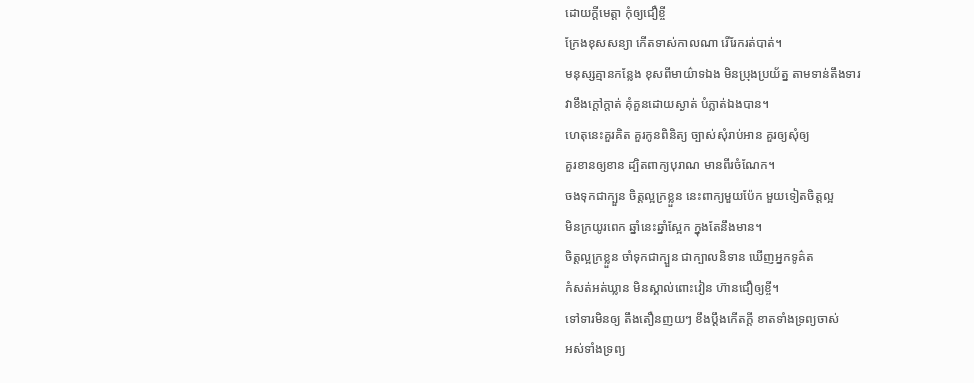ដោយក្ដីមេត្តា កុំឲ្យជឿខ្ចី
ក្រែងខុសសន្យា កើតទាស់កាលណា រើរែករត់បាត់។
មនុស្សគ្មានកន្លែង ខុសពីមាយ៌ាទឯង មិនប្រុងប្រយ័ត្ន តាមទាន់តឹងទារ
វាខឹងក្ដៅក្ដាត់ គុំគួនដោយស្ងាត់ បំភ្លាត់ឯងបាន។
ហេតុនេះគួរគិត គួរកូនពិនិត្យ ច្បាស់សុំរាប់អាន គួរឲ្យសុំឲ្យ
គួរខានឲ្យខាន ដ្បិតពាក្យបុរាណ មានពីរចំណែក។
ចងទុកជាក្បួន ចិត្តល្អក្រខ្លួន នេះពាក្យមួយប៉ែក មួយទៀតចិត្តល្អ
មិនក្រយូរពេក ឆ្នាំនេះឆ្នាំស្អែក ក្នុងតែនឹងមាន។
ចិត្តល្អក្រខ្លួន ចាំទុកជាក្បួន ជាក្បាលនិទាន ឃើញអ្នកទូគ៌ត
កំសត់អត់ឃ្លាន មិនស្គាល់ពោះវៀន ហ៊ានជឿឲ្យខ្ចី។
ទៅទារមិនឲ្យ តឹងតឿនញយៗ ខឹងប្ដឹងកើតក្ដី ខាតទាំងទ្រព្យចាស់
អស់ទាំងទ្រព្យ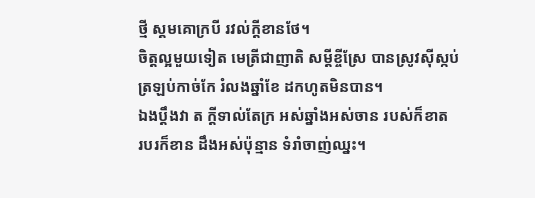ថ្មី ស្គមគោក្របី រវល់ក្ដីខានថែ។
ចិត្តល្អមួយទៀត មេត្រីជាញាតិ សម្ដីខ្ចីស្រែ បានស្រូវស៊ីស្កប់
ត្រឡប់កាច់កែ រំលងឆ្នាំខែ ដកហូតមិនបាន។
ឯងប្ដឹងវា ត ក្ដីទាល់តែក្រ អស់ឆ្នាំងអស់ចាន របស់ក៏ខាត
របរក៏ខាន ដឹងអស់ប៉ុន្មាន ទំរាំចាញ់ឈ្នះ។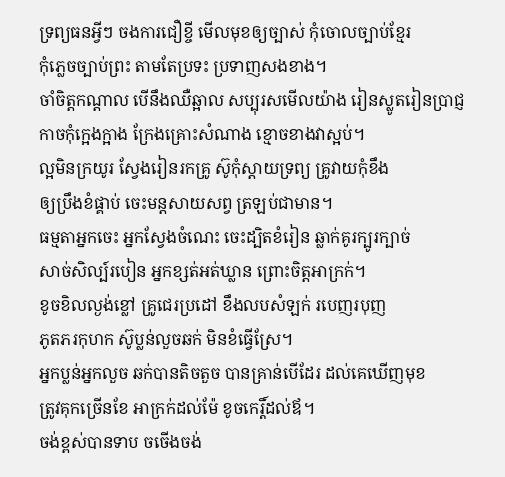ទ្រព្យធនអ្វីៗ ចងការជឿខ្ចី មើលមុខឲ្យច្បាស់ កុំចោលច្បាប់ខ្មែរ
កុំភ្លេចច្បាប់ព្រះ តាមតែប្រទះ ប្រទាញសងខាង។
ចាំចិត្តកណ្ដាល បើនឹងឈឺឆ្អាល សប្បុរសមើលយ៉ាង រៀនស្លូតរៀនប្រាជ្ញ
កាចកុំក្អេងក្អាង ក្រែងគ្រោះសំណាង ខ្មោចខាងវាស្អប់។
ល្អមិនក្រយូរ ស្វែងរៀនរកគ្រូ ស៊ូកុំស្ដាយទ្រព្យ គ្រូវាយកុំខឹង
ឲ្យប្រឹងខំផ្គាប់ ចេះមន្ដសាយសព្វ ត្រឡប់ជាមាន។
ធម្មតាអ្នកចេះ អ្នកស្វែងចំណេះ ចេះដ្បិតខំរៀន ឆ្លាក់គូរក្បូរក្បាច់
សាច់សិល្ប៍របៀន អ្នកខ្សត់អត់ឃ្លាន ព្រោះចិត្តអាក្រក់។
ខូចខិលល្ងង់ខ្លៅ គ្រូជេរប្រដៅ ខឹងលបសំឡក់ របេញរបុញ
ភូតភរកុហក ស៊ូប្លន់លួចឆក់ មិនខំធ្វើស្រែ។
អ្នកប្លន់អ្នកលួច ឆក់បានតិចតួច បានគ្រាន់បើដែរ ដល់គេឃើញមុខ
ត្រូវគុកច្រើនខែ អាក្រក់ដល់ម៉ែ ខូចកេរ្តិ៍ដល់ឪ។
ចង់ខ្ពស់បានទាប ចចើងចង់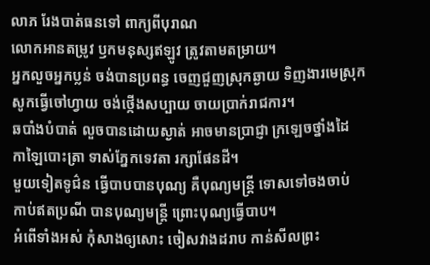លាភ រែងបាត់ធនទៅ ពាក្យពីបុរាណ
លោកអានតម្រូវ ឫកមនុស្សឥឡូវ ត្រូវតាមតម្រាយ។
អ្នកលួចអ្នកប្លន់ ចង់បានប្រពន្ធ ចេញជួញស្រុកឆ្ងាយ ទិញងារមេស្រុក
សូកធ្វើចៅហ្វាយ ចង់ថ្កើងសប្បាយ ចាយប្រាក់រាជការ។
ឆបាំងបំបាត់ លួចបានដោយស្ងាត់ អាចមានប្រាជ្ញា ក្រឡេចថ្នាំងដៃ
កាឡៃបោះត្រា ទាស់ភ្នែកទេវតា រក្សាផែនដី។
មួយទៀតទូជ៌ន ធ្វើបាបបានបុណ្យ គឺបុណ្យមន្ត្រី ទោសទៅចងចាប់
កាប់ឥតប្រណី បានបុណ្យមន្ត្រី ព្រោះបុណ្យធ្វើបាប។
អំពើទាំងអស់ កុំសាងឲ្យសោះ ចៀសវាងដរាប កាន់សីលព្រះ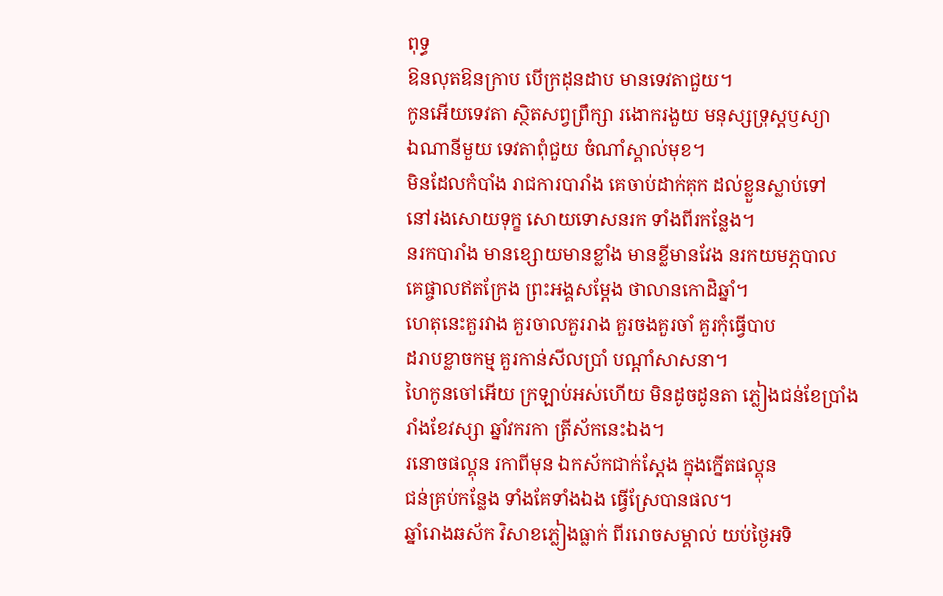ពុទ្ធ
ឱនលុតឱនក្រាប បើក្រដុនដាប មានទេវតាជួយ។
កូនអើយទេវតា ស្ថិតសព្វព្រឹក្សា រងោករងួយ មនុស្សទ្រុស្ដឫស្យា
ឯណានីមួយ ទេវតាពុំជួយ ចំណាំស្គាល់មុខ។
មិនដែលកំបាំង រាជការបារាំង គេចាប់ដាក់គុក ដល់ខ្លួនស្លាប់ទៅ
នៅរងសោយទុក្ខ សោយទោសនរក ទាំងពីរកន្លែង។
នរកបារាំង មានខ្សោយមានខ្លាំង មានខ្លីមានវែង នរកយមភ្ភបាល
គេផ្ចាលឥតក្រែង ព្រះអង្គសម្ដែង ថាលានកោដិឆ្នាំ។
ហេតុនេះគួរវាង គួរចាលគួររាង គួរចងគួរចាំ គួរកុំធ្វើបាប
ដរាបខ្លាចកម្ម គួរកាន់សីលប្រាំ បណ្ដាំសាសនា។
ហៃកូនចៅអើយ ក្រឡាប់អស់ហើយ មិនដូចដូនតា ភ្លៀងជន់ខែប្រាំង
រាំងខែវស្សា ឆ្នាំវករកា ត្រីស័កនេះឯង។
រនោចផល្គុន រកាពីមុន ឯកស័កជាក់ស្ដែង ក្នុងក្នើតផល្គុន
ជន់គ្រប់កន្លែង ទាំងគែទាំងឯង ធ្វើស្រែបានផល។
ឆ្នាំរោងឆស័ក វិសាខភ្លៀងធ្លាក់ ពីររោចសម្គាល់ យប់ថ្ងៃអទិ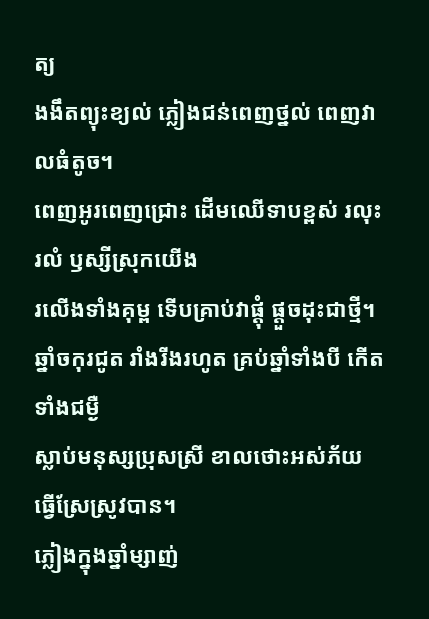ត្យ
ងងឹតព្យុះខ្យល់ ភ្លៀងជន់ពេញថ្នល់ ពេញវាលធំតូច។
ពេញអូរពេញជ្រោះ ដើមឈើទាបខ្ពស់ រលុះរលំ ឫស្សីស្រុកយើង
រលើងទាំងគុម្ព ទើបគ្រាប់វាផ្ដុំ ផ្ដួចដុះជាថ្មី។
ឆ្នាំចកុរជូត រាំងរីងរហូត គ្រប់ឆ្នាំទាំងបី កើតទាំងជម្ងឺ
ស្លាប់មនុស្សប្រុសស្រី ខាលថោះអស់ភ័យ ធ្វើស្រែស្រូវបាន។
ភ្លៀងក្នុងឆ្នាំម្សាញ់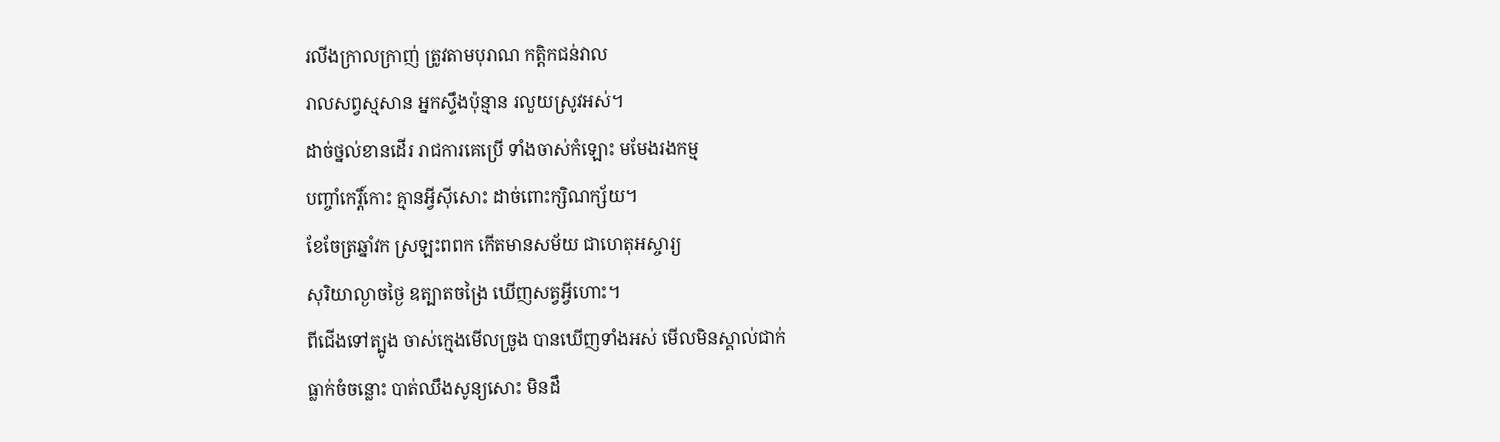រលីងក្រាលក្រាញ់ ត្រូវតាមបុរាណ កត្ដិកជន់វាល
រាលសព្វស្មសាន អ្នកស្ទឹងប៉ុន្មាន រលួយស្រូវអស់។
ដាច់ថ្នល់ខានដើរ រាជការគេប្រើ ទាំងចាស់កំឡោះ មមែងរងកម្ម
បញ្ចាំកេរ្តិ៍កោះ គ្មានអ្វីស៊ីសោះ ដាច់ពោះក្សិណក្ស័យ។
ខែចែត្រឆ្នាំវក ស្រឡះពពក កើតមានសម័យ ជាហេតុអស្ចារ្យ
សុរិយាល្ងាចថ្ងៃ ឧត្បាតចង្រៃ ឃើញសត្វអ្វីហោះ។
ពីជើងទៅត្បូង ចាស់ក្មេងមើលច្រូង បានឃើញទាំងអស់ មើលមិនស្គាល់ជាក់
ធ្លាក់ចំចន្លោះ បាត់ឈឹងសូន្យសោះ មិនដឹ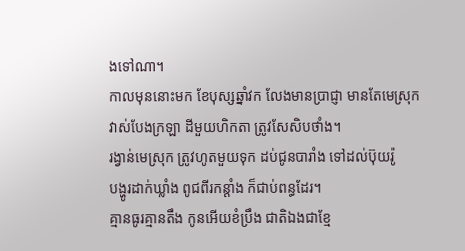ងទៅណា។
កាលមុននោះមក ខែបុស្សឆ្នាំវក លែងមានប្រាជ្ញា មានតែមេស្រុក
វាស់បែងក្រឡា ដីមួយហិកតា ត្រូវសែសិបថាំង។
រង្វាន់មេស្រុក ត្រូវហូតមួយទុក ដប់ជូនបារាំង ទៅដល់ប៊ុយរ៉ូ
បង្ហូរដាក់ឃ្លាំង ពូជពីរកន្ដាំង ក៏ជាប់ពន្ធដែរ។
គ្មានធូរគ្មានតឹង កូនអើយខំប្រឹង ជាតិឯងជាខ្មែ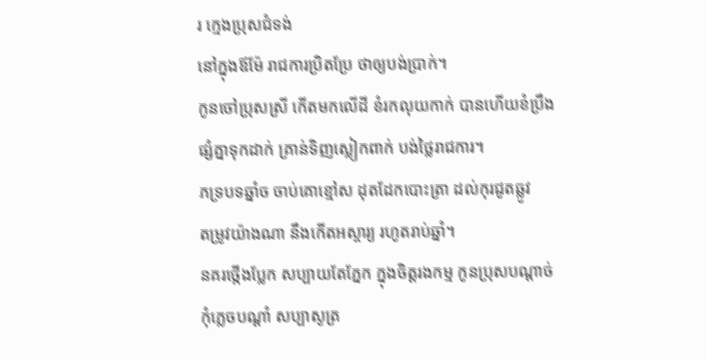រ ក្មេងប្រុសជំទង់
នៅក្នុងឪម៉ែ រាជការប្រិតប្រែ ថាឲ្យបង់ប្រាក់។
កូនចៅប្រុសស្រី កើតមកលើដី ខំរកលុយកាក់ បានហើយខំប្រឹង
ផ្សំគ្នាទុកដាក់ គ្រាន់ទិញស្លៀកពាក់ បង់ថ្លៃរាជការ។
ភទ្របទឆ្នាំច ចាប់គោខ្មៅស ដុតដែកបោះត្រា ដល់កុរជូតឆ្លូវ
តម្រូវយ៉ាងណា នឹងកើតអស្ចារ្យ រហូតរាប់ឆ្នាំ។
នគរថ្កើងប្លែក សប្បាយតែភ្នែក ក្នុងចិត្តរងកម្ម កូនប្រុសបណ្ដាច់
កុំភ្លេចបណ្ដាំ សប្បាសូត្រ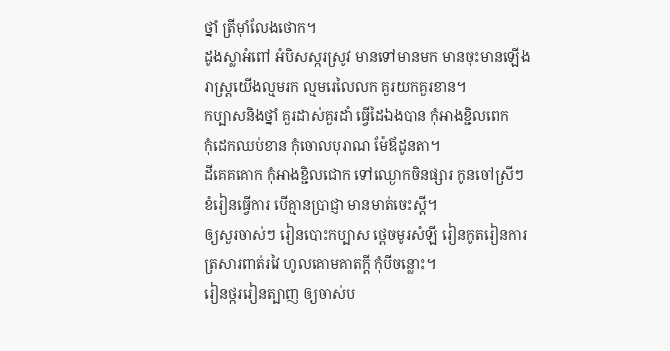ថ្នាំ ត្រីម៉ាំលែងថោក។
ដូងស្លាអំពៅ អំបិសស្ករស្រូវ មានទៅមានមក មានចុះមានឡើង
រាស្ត្រយើងល្មមរក ល្មមរេលៃលក គួរយកគួរខាន។
កប្បាសនិងថ្នាំ គួរដាស់គួរដាំ ធ្វើដៃឯងបាន កុំអាងខ្ជិលពេក
កុំដេកឈប់ខាន កុំចោលបុរាណ ម៉ែឪដូនតា។
ដីគេគគោក កុំអាងខ្ជិលជោក ទៅឈ្ងោកចិនផ្សារ កូនចៅស្រីៗ
ខំរៀនធ្វើការ បើគ្មានប្រាជ្ញា មានមាត់ចេះស្ដី។
ឲ្យសួរចាស់ៗ រៀនបោះកប្បាស ថ្ពេចមូរសំឡី រៀនកូតរៀនការ
ត្រសារពាត់រវៃ ហូលគោមគាតក្ដី កុំបីចន្លោះ។
រៀនថ្កររៀនត្បាញ ឲ្យចាស់ប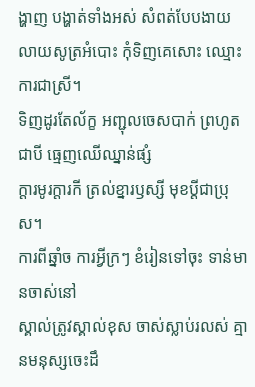ង្ហាញ បង្ហាត់ទាំងអស់ សំពត់បែបងាយ
លាយសូត្រអំបោះ កុំទិញគេសោះ ឈ្មោះការជាស្រី។
ទិញដូរតែល័ក្ខ អញ្ជុលចេសបាក់ ព្រហូតជាបី ធ្មេញឈើឈ្នាន់ផ្សំ
ក្ដារមូរក្ដារកី ត្រល់ខ្នារឫស្សី មុខប្ដីជាប្រុស។
ការពីឆ្នាំច ការអ្វីក្រៗ ខំរៀនទៅចុះ ទាន់មានចាស់នៅ
ស្គាល់ត្រូវស្គាល់ខុស ចាស់ស្លាប់រលស់ គ្មានមនុស្សចេះដឹ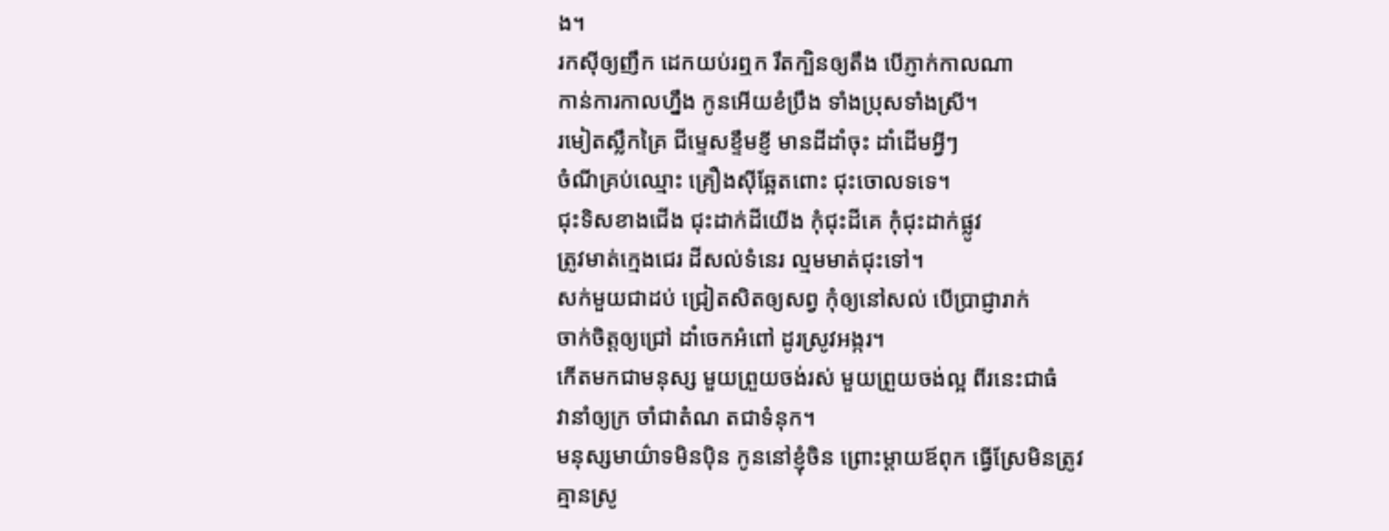ង។
រកស៊ីឲ្យញឹក ដេកយប់រឮក រឹតក្បិនឲ្យតឹង បើភ្ញាក់កាលណា
កាន់ការកាលហ្នឹង កូនអើយខំប្រឹង ទាំងប្រុសទាំងស្រី។
រមៀតស្លឹកគ្រៃ ជីម្ទេសខ្ទឹមខ្ញី មានដីដាំចុះ ដាំដើមអ្វីៗ
ចំណីគ្រប់ឈ្មោះ គ្រឿងស៊ីឆ្អែតពោះ ជុះចោលទទេ។
ជុះទិសខាងជើង ជុះដាក់ដីយើង កុំជុះដីគេ កុំជុះដាក់ផ្លូវ
ត្រូវមាត់ក្មេងជេរ ដីសល់ទំនេរ ល្មមមាត់ជុះទៅ។
សក់មួយជាដប់ ជ្រៀតសិតឲ្យសព្វ កុំឲ្យនៅសល់ បើប្រាជ្ញារាក់
ចាក់ចិត្តឲ្យជ្រៅ ដាំចេកអំពៅ ដូរស្រូវអង្ករ។
កើតមកជាមនុស្ស មួយព្រួយចង់រស់ មួយព្រួយចង់ល្អ ពីរនេះជាធំ
វានាំឲ្យក្រ ចាំជាតំណ តជាទំនុក។
មនុស្សមាយ៌ាទមិនប៉ិន កូននៅខ្ញុំចិន ព្រោះម្ដាយឪពុក ធ្វើស្រែមិនត្រូវ
គ្មានស្រូ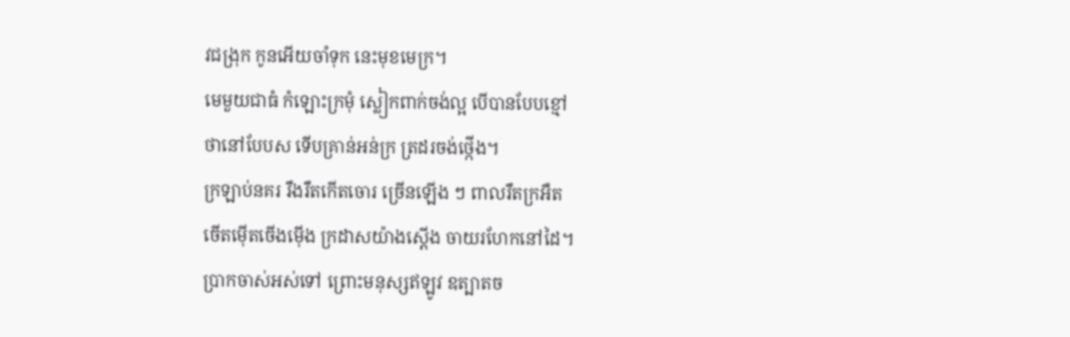វជង្រុក កូនអើយចាំទុក នេះមុខមេក្រ។
មេមួយជាធំ កំឡោះក្រមុំ ស្លៀកពាក់ចង់ល្អ បើបានបែបខ្មៅ
ថានៅបែបស ទើបគ្រាន់អន់ក្រ ត្រដរចង់ថ្កើង។
ក្រឡាប់នគរ រឹងរឹតកើតចោរ ច្រើនឡើង ៗ ពាលរឹតក្រអឺត
ចើតម៉ើតចើងម៉ើង ក្រដាសយ៉ាងស្ដើង ចាយរហែកនៅដៃ។
ប្រាកចាស់អស់ទៅ ព្រោះមនុស្សឥឡូវ ឧត្បាតច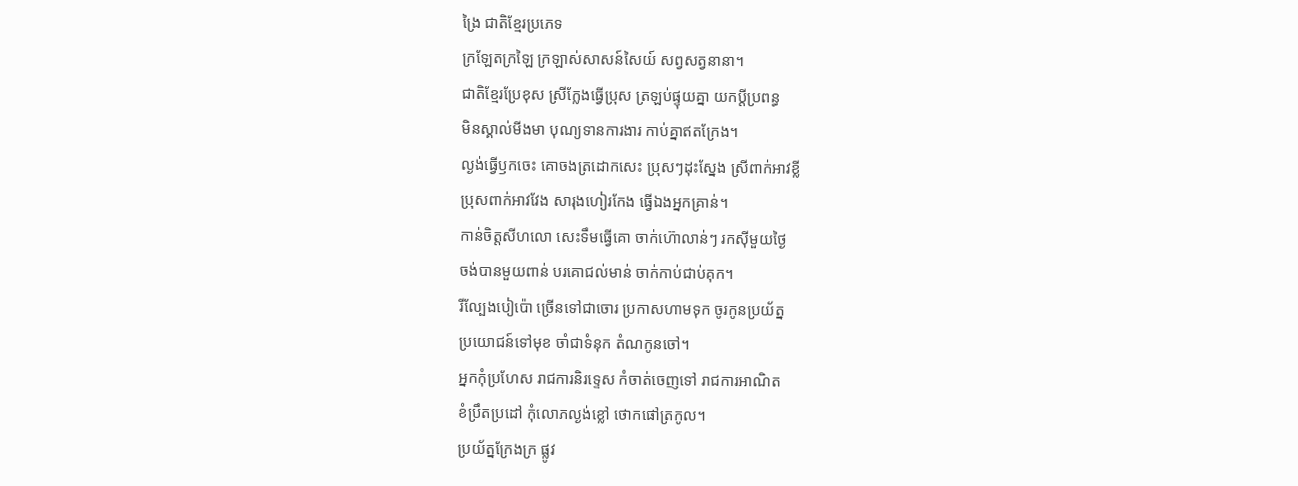ង្រៃ ជាតិខ្មែរប្រភេទ
ក្រឡែតក្រឡៃ ក្រឡាស់សាសន៍សៃយ៍ សព្វសត្វនានា។
ជាតិខ្មែរប្រែខុស ស្រីក្លែងធ្វើប្រុស ត្រឡប់ផ្ទុយគ្នា យកប្ដីប្រពន្ធ
មិនស្គាល់មីងមា បុណ្យទានការងារ កាប់គ្នាឥតក្រែង។
ល្ងង់ធ្វើឫកចេះ គោចងត្រដោកសេះ ប្រុសៗដុះស្នែង ស្រីពាក់អាវខ្លី
ប្រុសពាក់អាវវែង សារុងហៀរកែង ធ្វើឯងអ្នកគ្រាន់។
កាន់ចិត្តសីហលោ សេះទឹមធ្វើគោ ចាក់ហ៊ោលាន់ៗ រកស៊ីមួយថ្ងៃ
ចង់បានមួយពាន់ បរគោជល់មាន់ ចាក់កាប់ជាប់គុក។
រីល្បែងបៀប៉ោ ច្រើនទៅជាចោរ ប្រកាសហាមទុក ចូរកូនប្រយ័ត្ន
ប្រយោជន៍ទៅមុខ ចាំជាទំនុក តំណកូនចៅ។
អ្នកកុំប្រហែស រាជការនិរទ្ទេស កំចាត់ចេញទៅ រាជការអាណិត
ខំប្រឹតប្រដៅ កុំលោភល្ងង់ខ្លៅ ថោកផៅត្រកូល។
ប្រយ័ត្នក្រែងក្រ ផ្លូវ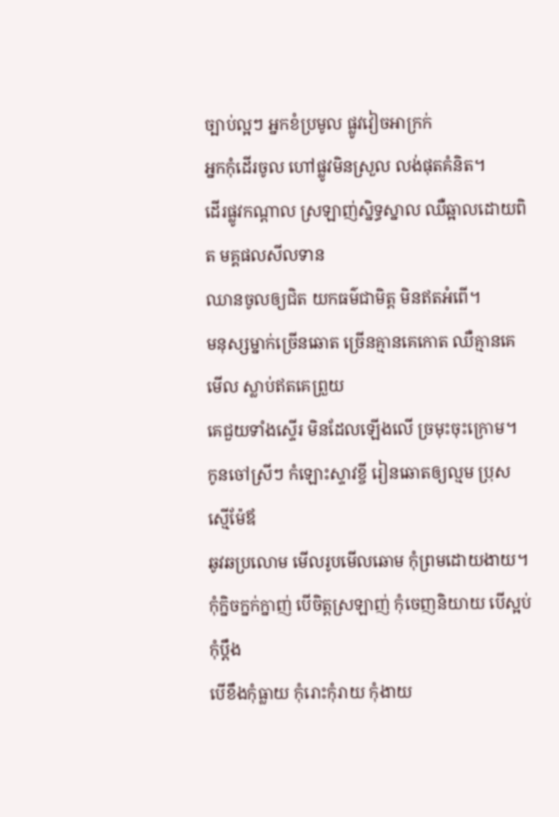ច្បាប់ល្អៗ អ្នកខំប្រមូល ផ្លូវវៀចអាក្រក់
អ្នកកុំដើរចូល ហៅផ្លូវមិនស្រួល លង់ផុតគំនិត។
ដើរផ្លូវកណ្ដាល ស្រឡាញ់ស្និទ្ធស្នាល ឈឺឆ្អាលដោយពិត មគ្គផលសីលទាន
ឈានចូលឲ្យជិត យកធម៌ជាមិត្ត មិនឥតអំពើ។
មនុស្សម្នាក់ច្រើនឆោត ច្រើនគ្មានគេកោត ឈឺគ្មានគេមើល ស្លាប់ឥតគេព្រួយ
គេជួយទាំងស្ទើរ មិនដែលឡើងលើ ច្រមុះចុះក្រោម។
កូនចៅស្រីៗ កំឡោះស្ទាវខ្ចី រៀនឆោតឲ្យល្មម ប្រុសស្មើម៉ែឪ
ឆូវឆប្រលោម មើលរូបមើលឆោម កុំព្រមដោយងាយ។
កុំក្និចក្នក់ក្នាញ់ បើចិត្តស្រឡាញ់ កុំចេញនិយាយ បើស្អប់កុំប្ដឹង
បើខឹងកុំធ្លាយ កុំរោះកុំរាយ កុំងាយ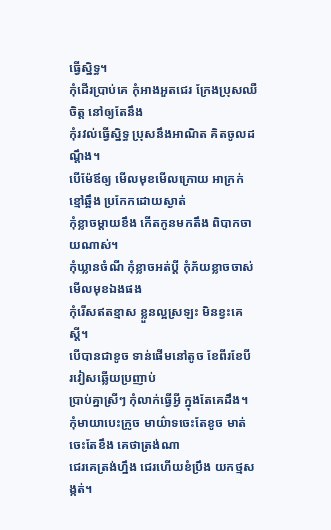ធ្វើស្និទ្ធ។
កុំដើរប្រាប់គេ កុំអាងអួតជេរ ក្រែងប្រុសឈឺចិត្ត នៅឲ្យតែនឹង
កុំរវល់ធ្វើស្និទ្ធ ប្រុសនឹងអាណិត គិតចូលដណ្ដឹង។
បើម៉ែឪឲ្យ មើលមុខមើលក្រោយ អាក្រក់ខ្មៅឆ្អឹង ប្រកែកដោយស្ងាត់
កុំខ្លាចម្ដាយខឹង កើតកូនមកតឹង ពិបាកចាយណាស់។
កុំឃ្លានចំណី កុំខ្លាចអត់ប្ដី កុំភ័យខ្លាចចាស់ មើលមុខឯងផង
កុំរើសឥតខ្មាស ខ្លួនល្អស្រឡះ មិនខ្វះគេស្ដី។
បើបានជាខូច ទាន់ផើមនៅតូច ខែពីរខែបី រវៀសឆ្លើយប្រញាប់
ប្រាប់គ្នាស្រីៗ កុំលាក់ធ្វើអ្វី ក្នុងតែគេដឹង។
កុំមាយាបេះក្រូច មាយ៌ាទចេះតែខូច មាត់ចេះតែខឹង គេថាត្រង់ណា
ជេរគេត្រង់ហ្នឹង ជេរហើយខំប្រឹង យកថ្មសង្កត់។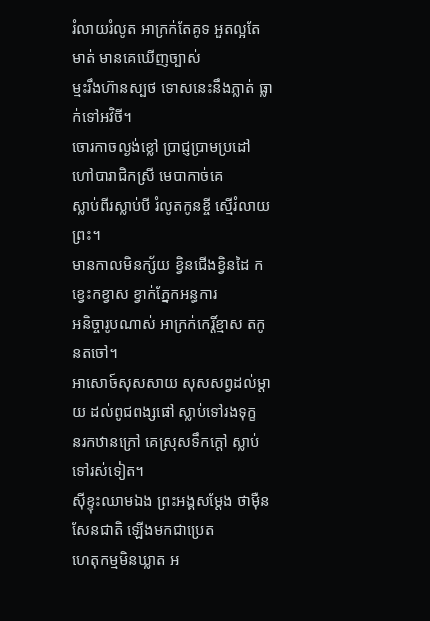រំលាយរំលូត អាក្រក់តែគូទ អួតល្អតែមាត់ មានគេឃើញច្បាស់
ម្មះរឹងហ៊ានស្បថ ទោសនេះនឹងភ្លាត់ ធ្លាក់ទៅអវិចី។
ចោរកាចល្ងង់ខ្លៅ ប្រាជ្ញប្រាមប្រដៅ ហៅបារាជិកស្រី មេបាកាច់គេ
ស្លាប់ពីរស្លាប់បី រំលូតកូនខ្ចី ស្មើរំលាយព្រះ។
មានកាលមិនក្ស័យ ខ្វិនជើងខ្វិនដៃ កខ្វេះកខ្វាស ខ្វាក់ភ្នែកអន្ធការ
អនិច្ចារូបណាស់ អាក្រក់កេរ្តិ៍ខ្មាស តកូនតចៅ។
អាសោច៍សុសសាយ សុសសព្វដល់ម្ដាយ ដល់ពូជពង្សផៅ ស្លាប់ទៅរងទុក្ខ
នរកឋានក្រៅ គេស្រុសទឹកក្ដៅ ស្លាប់ទៅរស់ទៀត។
ស៊ីខ្ទុះឈាមឯង ព្រះអង្គសម្ដែង ថាម៉ឺនសែនជាតិ ឡើងមកជាប្រេត
ហេតុកម្មមិនឃ្លាត អ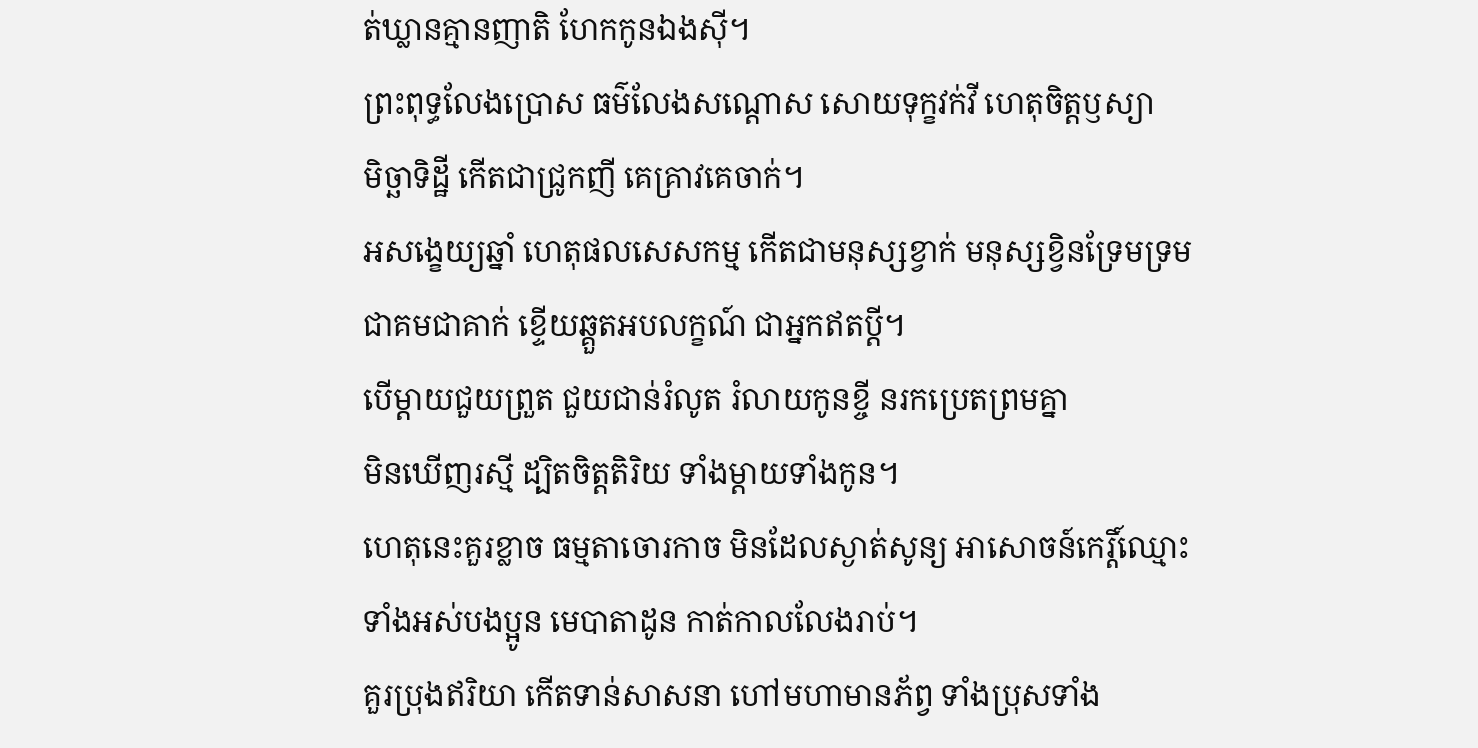ត់ឃ្លានគ្មានញាតិ ហែកកូនឯងស៊ី។
ព្រះពុទ្ធលែងប្រោស ធម៌លែងសណ្ដោស សោយទុក្ខវក់វី ហេតុចិត្តឫស្យា
មិច្ឆាទិដ្ឋី កើតជាជ្រូកញី គេគ្រាវគេចាក់។
អសង្ខេយ្យឆ្នាំ ហេតុផលសេសកម្ម កើតជាមនុស្សខ្វាក់ មនុស្សខ្វិនទ្រែមទ្រម
ជាគមជាគាក់ ខ្ទើយឆ្គួតអបលក្ខណ៍ ជាអ្នកឥតប្ដី។
បើម្ដាយជួយព្រួត ជួយជាន់រំលូត រំលាយកូនខ្ចី នរកប្រេតព្រមគ្នា
មិនឃើញរស្មី ដ្បិតចិត្តតិរិយ ទាំងម្ដាយទាំងកូន។
ហេតុនេះគួរខ្លាច ធម្មតាចោរកាច មិនដែលស្ងាត់សូន្យ អាសោចន៍កេរ្តិ៍ឈ្មោះ
ទាំងអស់បងប្អូន មេបាតាដូន កាត់កាលលែងរាប់។
គួរប្រុងឥរិយា កើតទាន់សាសនា ហៅមហាមានភ័ព្វ ទាំងប្រុសទាំង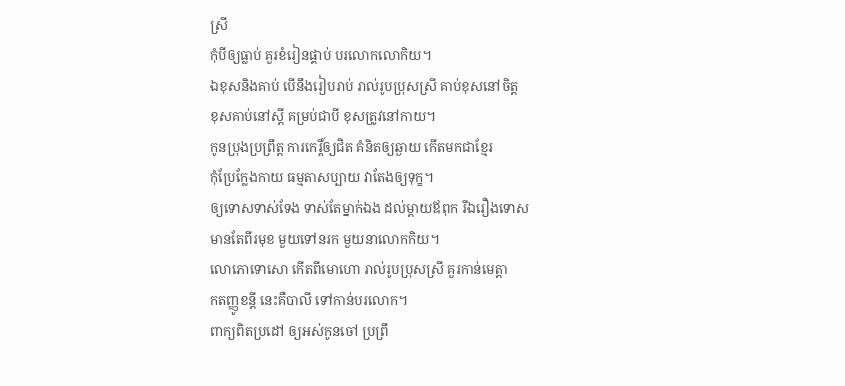ស្រី
កុំបីឲ្យធ្លាប់ គួរខំរៀនផ្គាប់ បរលោកលោកិយ។
ឯខុសនិងគាប់ បើនឹងរៀបរាប់ រាល់រូបប្រុសស្រី គាប់ខុសនៅចិត្ត
ខុសគាប់នៅស្ដី គម្រប់ជាបី ខុសត្រូវនៅកាយ។
កូនប្រុងប្រព្រឹត្ត ការកេរ្តិ៍ឲ្យជិត គំនិតឲ្យឆ្ងាយ កើតមកជាខ្មែរ
កុំប្រែក្លែងកាយ ធម្មតាសប្បាយ វាតែងឲ្យទុក្ខ។
ឲ្យទោសទាស់ទែង ទាស់តែម្នាក់ឯង ដល់ម្ដាយឪពុក រីឯរឿងទោស
មានតែពីរមុខ មួយទៅនរក មួយនាលោកកិយ។
លោភោទោសោ កើតពីមោហោ រាល់រូបប្រុសស្រី គួរកាន់មេត្តា
កតញ្ញូខន្ដី នេះគឺបាលី ទៅកាន់បរលោក។
ពាក្យពិតប្រដៅ ឲ្យអស់កូនចៅ ប្រព្រឹ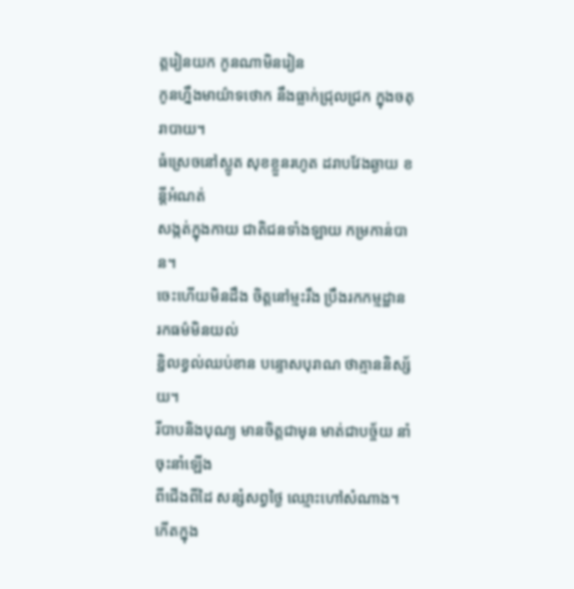ត្តរៀនយក កូនណាមិនរៀន
កូនហ្នឹងមាយ៌ាទថោក នឹងធ្លាក់ជ្រុលជ្រក ក្នុងចតុរាបាយ។
ធំស្រេចនៅស្លូត សុខខ្លួនរហូត ដរាបវែងឆ្ងាយ ខន្ដីអំណត់
សង្កត់ក្នុងកាយ ជាតិជនទាំងឡាយ កម្រកាន់បាន។
ចេះហើយមិនដឹង ចិត្តនៅម្មះរឹង ប្រឹងរកកម្មដ្ឋាន រកធម៌មិនយល់
ខ្ជិលខ្វល់ឈប់ខាន បន្ទោសបុរាណ ថាគ្មាននិស្ស័យ។
រីបាបនិងបុណ្យ មានចិត្តជាមុន មាត់ជាបច្ច័យ នាំចុះនាំឡើង
ពីជើងពីដៃ សន្សំសព្វថ្ងៃ ឈ្មោះហៅសំណាង។
កើតក្នុង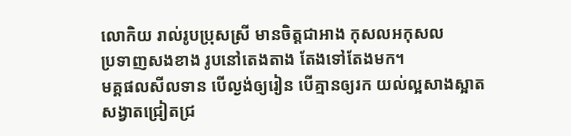លោកិយ រាល់រូបប្រុសស្រី មានចិត្តជាអាង កុសលអកុសល
ប្រទាញសងខាង រូបនៅតេងតាង តែងទៅតែងមក។
មគ្គផលសីលទាន បើល្ងង់ឲ្យរៀន បើគ្មានឲ្យរក យល់ល្អសាងស្អាត
សង្វាតជ្រៀតជ្រ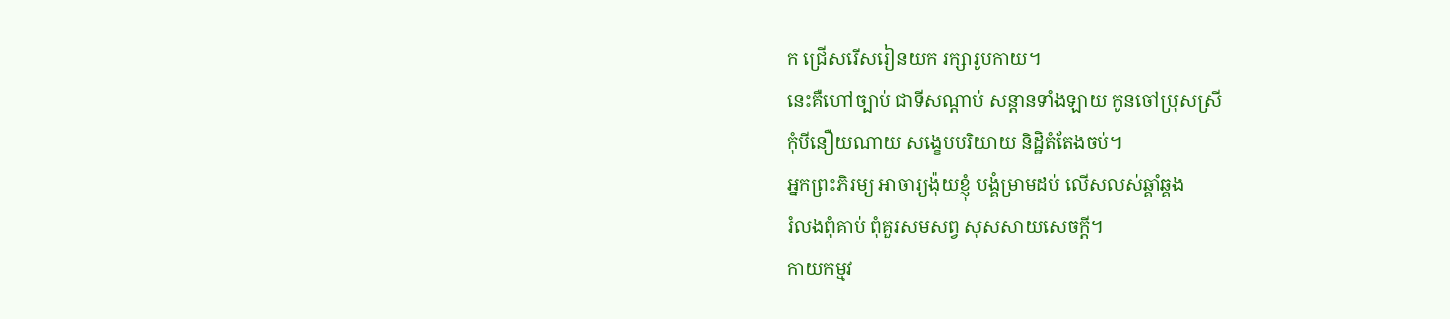ក ជ្រើសរើសរៀនយក រក្សារូបកាយ។
នេះគឺហៅច្បាប់ ជាទីសណ្ដាប់ សន្ដានទាំងឡាយ កូនចៅប្រុសស្រី
កុំបីនឿយណាយ សង្ខេបបរិយាយ និដ្ឋិតំតែងចប់។
អ្នកព្រះភិរម្យ អាចារ្យង៉ុយខ្ញុំ បង្គំម្រាមដប់ លើសលស់ឆ្គាំឆ្គង
រំលងពុំគាប់ ពុំគួរសមសព្វ សុសសាយសេចក្ដី។
កាយកម្មវ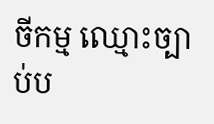ចីកម្ម ឈ្មោះច្បាប់ប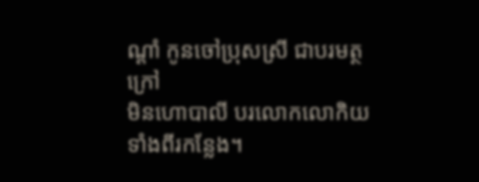ណ្ដាំ កូនចៅប្រុសស្រី ជាបរមត្ថក្រៅ
មិនហោបាលី បរលោកលោកិយ ទាំងពីរកន្លែង។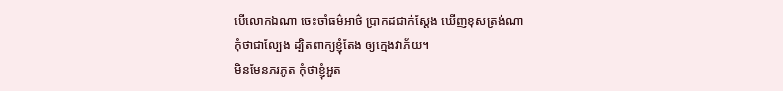បើលោកឯណា ចេះចាំធម៌អាថ៌ ប្រាកដជាក់ស្ដែង ឃើញខុសត្រង់ណា
កុំថាជាល្បែង ដ្បិតពាក្យខ្ញុំតែង ឲ្យក្មេងវាភ័យ។
មិនមែនភរភូត កុំថាខ្ញុំអួត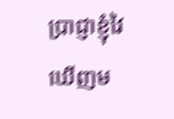ប្រាជ្ញាខ្ញុំវៃ ឃើញម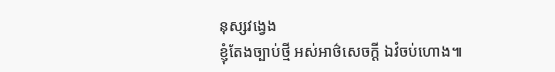នុស្សវង្វេង
ខ្ញុំតែងច្បាប់ថ្មី អស់អាថ៌សេចក្ដី ឯវំចប់ហោង៕